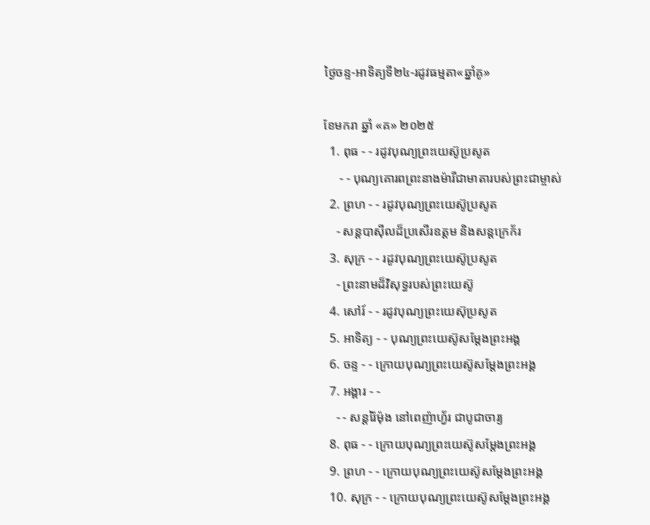ថ្ងៃចន្ទ-អាទិត្យទី២៤-រដូវធម្មតា«ឆ្នាំគូ»

ខែមករា ឆ្នាំ «គ» ២០២៥
  1. ពុធ - - រដូវបុណ្យព្រះយេស៊ូប្រសូត
     - - បុណ្យគោរពព្រះនាងម៉ារីជាមាតារបស់ព្រះជាម្ចាស់
  2. ព្រហ - - រដូវបុណ្យព្រះយេស៊ូប្រសូត
    - សន្ដបាស៊ីលដ៏ប្រសើរឧត្ដម និងសន្ដក្រេក័រ
  3. សុក្រ - - រដូវបុណ្យព្រះយេស៊ូប្រសូត
    - ព្រះនាមដ៏វិសុទ្ធរបស់ព្រះយេស៊ូ
  4. សៅរ៍ - - រដូវបុណ្យព្រះយេស៊ុប្រសូត
  5. អាទិត្យ - - បុណ្យព្រះយេស៊ូសម្ដែងព្រះអង្គ
  6. ចន្ទ - - ក្រោយបុណ្យព្រះយេស៊ូសម្ដែងព្រះអង្គ
  7. អង្គារ - -
    - - សន្ដរ៉ៃម៉ុង នៅពេញ៉ាហ្វ័រ ជាបូជាចារ្យ
  8. ពុធ - - ក្រោយបុណ្យព្រះយេស៊ូសម្ដែងព្រះអង្គ
  9. ព្រហ - - ក្រោយបុណ្យព្រះយេស៊ូសម្ដែងព្រះអង្គ
  10. សុក្រ - - ក្រោយបុណ្យព្រះយេស៊ូសម្ដែងព្រះអង្គ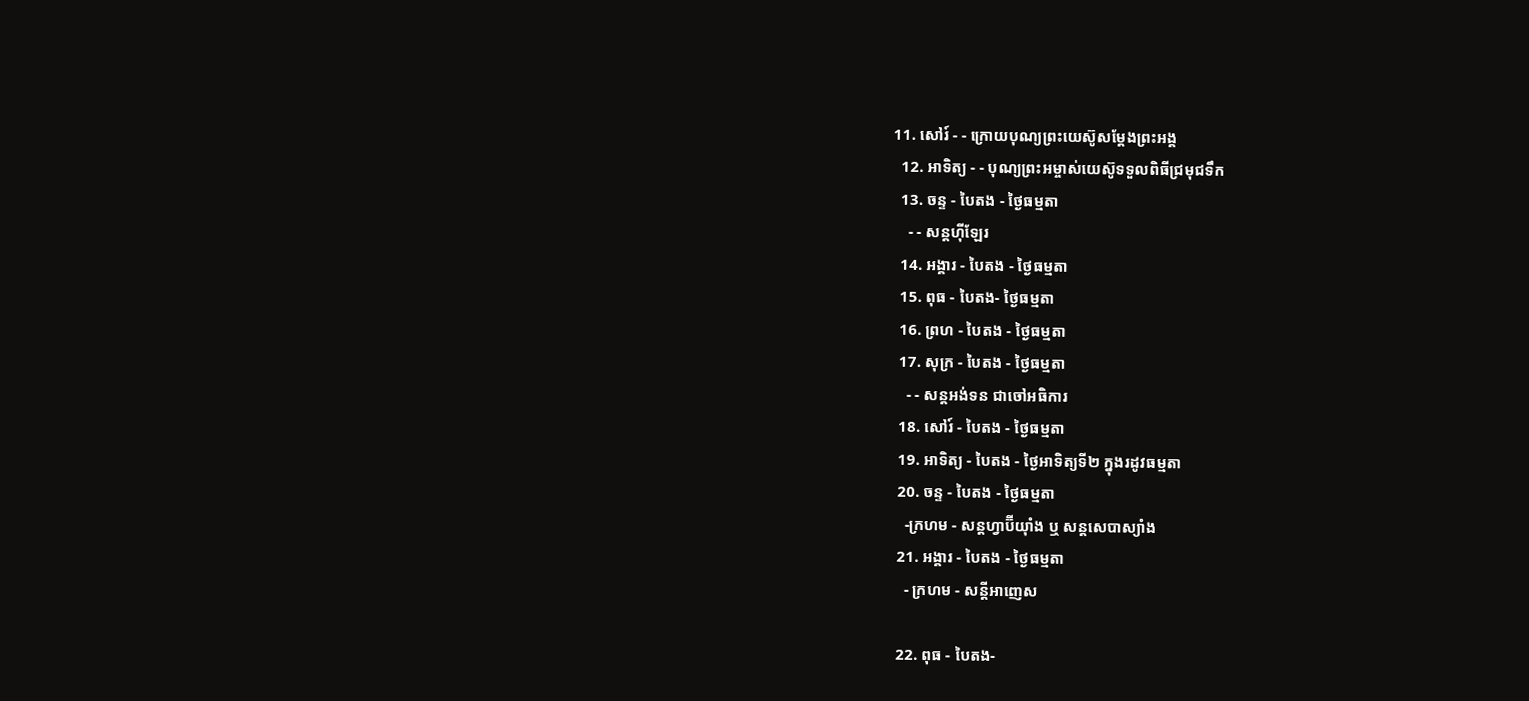11. សៅរ៍ - - ក្រោយបុណ្យព្រះយេស៊ូសម្ដែងព្រះអង្គ
  12. អាទិត្យ - - បុណ្យព្រះអម្ចាស់យេស៊ូទទួលពិធីជ្រមុជទឹក
  13. ចន្ទ - បៃតង - ថ្ងៃធម្មតា
    - - សន្ដហ៊ីឡែរ
  14. អង្គារ - បៃតង - ថ្ងៃធម្មតា
  15. ពុធ - បៃតង- ថ្ងៃធម្មតា
  16. ព្រហ - បៃតង - ថ្ងៃធម្មតា
  17. សុក្រ - បៃតង - ថ្ងៃធម្មតា
    - - សន្ដអង់ទន ជាចៅអធិការ
  18. សៅរ៍ - បៃតង - ថ្ងៃធម្មតា
  19. អាទិត្យ - បៃតង - ថ្ងៃអាទិត្យទី២ ក្នុងរដូវធម្មតា
  20. ចន្ទ - បៃតង - ថ្ងៃធម្មតា
    -ក្រហម - សន្ដហ្វាប៊ីយ៉ាំង ឬ សន្ដសេបាស្យាំង
  21. អង្គារ - បៃតង - ថ្ងៃធម្មតា
    - ក្រហម - សន្ដីអាញេស

  22. ពុធ - បៃតង-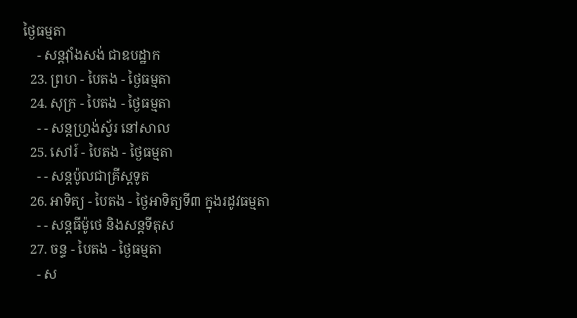ថ្ងៃធម្មតា
    - សន្ដវ៉ាំងសង់ ជាឧបដ្ឋាក
  23. ព្រហ - បៃតង - ថ្ងៃធម្មតា
  24. សុក្រ - បៃតង - ថ្ងៃធម្មតា
    - - សន្ដហ្វ្រង់ស្វ័រ នៅសាល
  25. សៅរ៍ - បៃតង - ថ្ងៃធម្មតា
    - - សន្ដប៉ូលជាគ្រីស្ដទូត
  26. អាទិត្យ - បៃតង - ថ្ងៃអាទិត្យទី៣ ក្នុងរដូវធម្មតា
    - - សន្ដធីម៉ូថេ និងសន្ដទីតុស
  27. ចន្ទ - បៃតង - ថ្ងៃធម្មតា
    - ស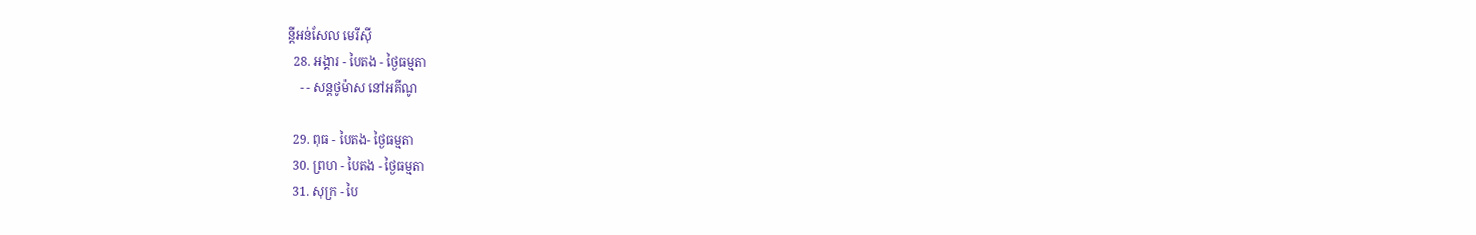ន្ដីអន់សែល មេរីស៊ី
  28. អង្គារ - បៃតង - ថ្ងៃធម្មតា
    - - សន្ដថូម៉ាស នៅអគីណូ

  29. ពុធ - បៃតង- ថ្ងៃធម្មតា
  30. ព្រហ - បៃតង - ថ្ងៃធម្មតា
  31. សុក្រ - បៃ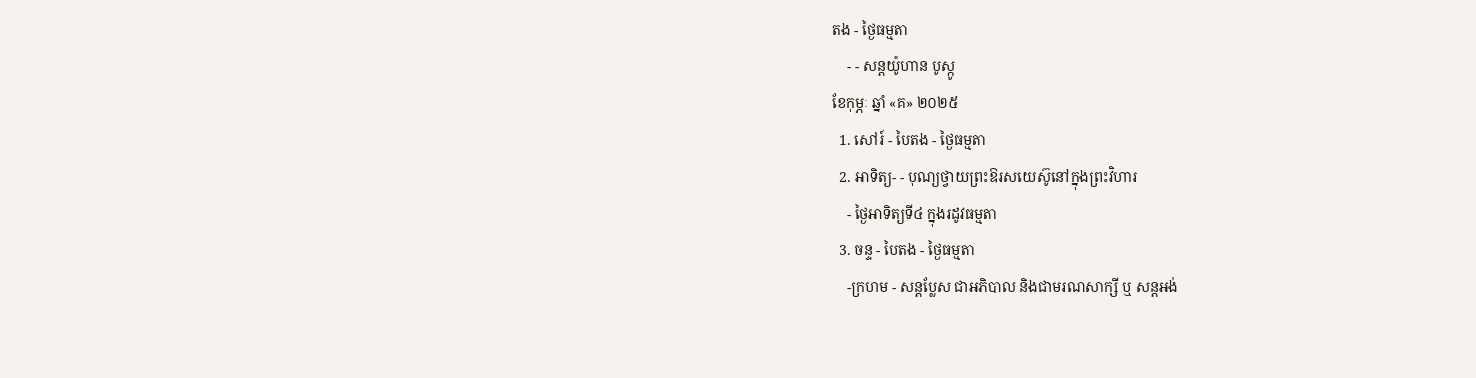តង - ថ្ងៃធម្មតា
    - - សន្ដយ៉ូហាន បូស្កូ
ខែកុម្ភៈ ឆ្នាំ «គ» ២០២៥
  1. សៅរ៍ - បៃតង - ថ្ងៃធម្មតា
  2. អាទិត្យ- - បុណ្យថ្វាយព្រះឱរសយេស៊ូនៅក្នុងព្រះវិហារ
    - ថ្ងៃអាទិត្យទី៤ ក្នុងរដូវធម្មតា
  3. ចន្ទ - បៃតង - ថ្ងៃធម្មតា
    -ក្រហម - សន្ដប្លែស ជាអភិបាល និងជាមរណសាក្សី ឬ សន្ដអង់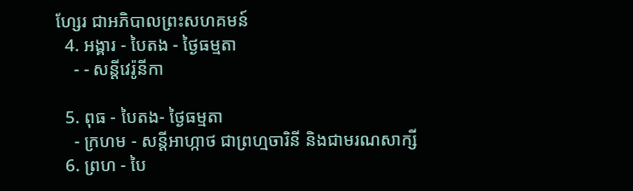ហ្សែរ ជាអភិបាលព្រះសហគមន៍
  4. អង្គារ - បៃតង - ថ្ងៃធម្មតា
    - - សន្ដីវេរ៉ូនីកា

  5. ពុធ - បៃតង- ថ្ងៃធម្មតា
    - ក្រហម - សន្ដីអាហ្កាថ ជាព្រហ្មចារិនី និងជាមរណសាក្សី
  6. ព្រហ - បៃ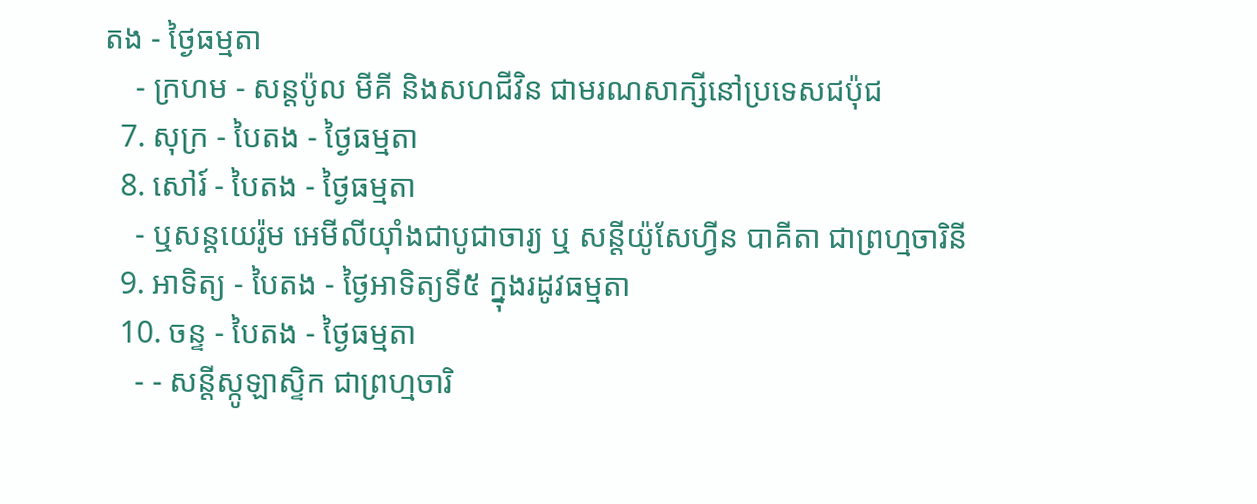តង - ថ្ងៃធម្មតា
    - ក្រហម - សន្ដប៉ូល មីគី និងសហជីវិន ជាមរណសាក្សីនៅប្រទេសជប៉ុជ
  7. សុក្រ - បៃតង - ថ្ងៃធម្មតា
  8. សៅរ៍ - បៃតង - ថ្ងៃធម្មតា
    - ឬសន្ដយេរ៉ូម អេមីលីយ៉ាំងជាបូជាចារ្យ ឬ សន្ដីយ៉ូសែហ្វីន បាគីតា ជាព្រហ្មចារិនី
  9. អាទិត្យ - បៃតង - ថ្ងៃអាទិត្យទី៥ ក្នុងរដូវធម្មតា
  10. ចន្ទ - បៃតង - ថ្ងៃធម្មតា
    - - សន្ដីស្កូឡាស្ទិក ជាព្រហ្មចារិ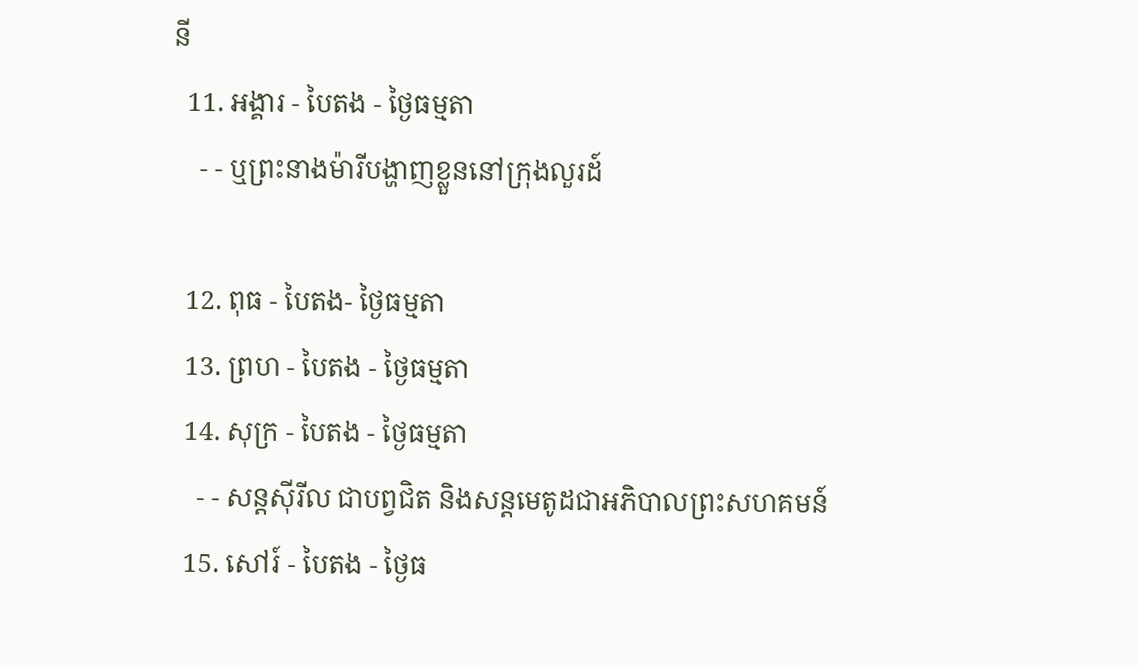នី
  11. អង្គារ - បៃតង - ថ្ងៃធម្មតា
    - - ឬព្រះនាងម៉ារីបង្ហាញខ្លួននៅក្រុងលួរដ៍

  12. ពុធ - បៃតង- ថ្ងៃធម្មតា
  13. ព្រហ - បៃតង - ថ្ងៃធម្មតា
  14. សុក្រ - បៃតង - ថ្ងៃធម្មតា
    - - សន្ដស៊ីរីល ជាបព្វជិត និងសន្ដមេតូដជាអភិបាលព្រះសហគមន៍
  15. សៅរ៍ - បៃតង - ថ្ងៃធ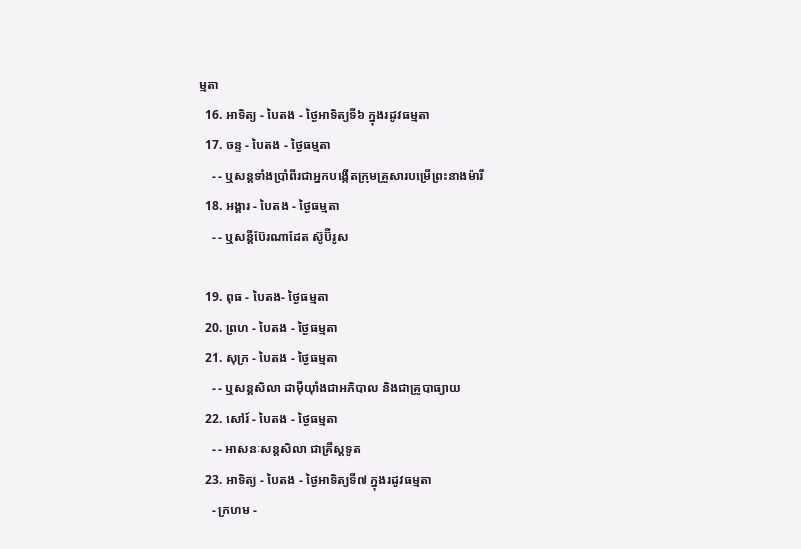ម្មតា
  16. អាទិត្យ - បៃតង - ថ្ងៃអាទិត្យទី៦ ក្នុងរដូវធម្មតា
  17. ចន្ទ - បៃតង - ថ្ងៃធម្មតា
    - - ឬសន្ដទាំងប្រាំពីរជាអ្នកបង្កើតក្រុមគ្រួសារបម្រើព្រះនាងម៉ារី
  18. អង្គារ - បៃតង - ថ្ងៃធម្មតា
    - - ឬសន្ដីប៊ែរណាដែត ស៊ូប៊ីរូស

  19. ពុធ - បៃតង- ថ្ងៃធម្មតា
  20. ព្រហ - បៃតង - ថ្ងៃធម្មតា
  21. សុក្រ - បៃតង - ថ្ងៃធម្មតា
    - - ឬសន្ដសិលា ដាម៉ីយ៉ាំងជាអភិបាល និងជាគ្រូបាធ្យាយ
  22. សៅរ៍ - បៃតង - ថ្ងៃធម្មតា
    - - អាសនៈសន្ដសិលា ជាគ្រីស្ដទូត
  23. អាទិត្យ - បៃតង - ថ្ងៃអាទិត្យទី៧ ក្នុងរដូវធម្មតា
    - ក្រហម -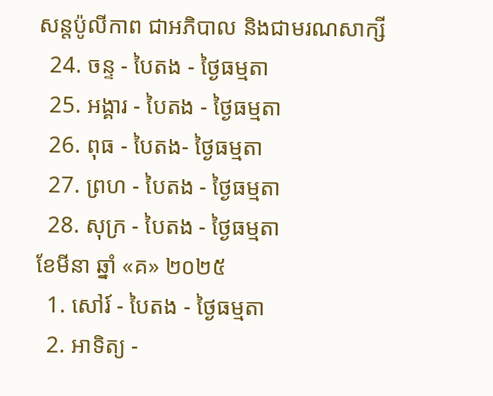សន្ដប៉ូលីកាព ជាអភិបាល និងជាមរណសាក្សី
  24. ចន្ទ - បៃតង - ថ្ងៃធម្មតា
  25. អង្គារ - បៃតង - ថ្ងៃធម្មតា
  26. ពុធ - បៃតង- ថ្ងៃធម្មតា
  27. ព្រហ - បៃតង - ថ្ងៃធម្មតា
  28. សុក្រ - បៃតង - ថ្ងៃធម្មតា
ខែមីនា ឆ្នាំ «គ» ២០២៥
  1. សៅរ៍ - បៃតង - ថ្ងៃធម្មតា
  2. អាទិត្យ -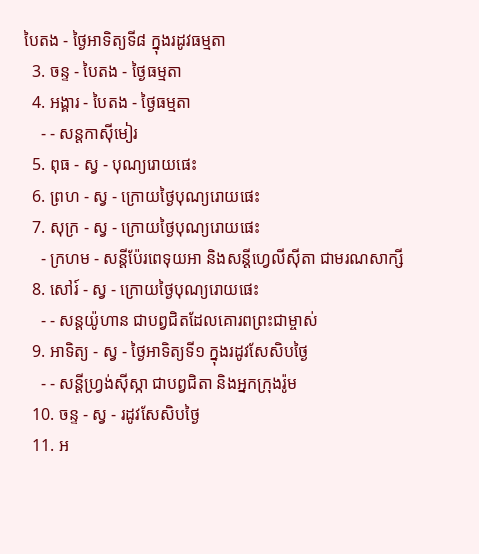បៃតង - ថ្ងៃអាទិត្យទី៨ ក្នុងរដូវធម្មតា
  3. ចន្ទ - បៃតង - ថ្ងៃធម្មតា
  4. អង្គារ - បៃតង - ថ្ងៃធម្មតា
    - - សន្ដកាស៊ីមៀរ
  5. ពុធ - ស្វ - បុណ្យរោយផេះ
  6. ព្រហ - ស្វ - ក្រោយថ្ងៃបុណ្យរោយផេះ
  7. សុក្រ - ស្វ - ក្រោយថ្ងៃបុណ្យរោយផេះ
    - ក្រហម - សន្ដីប៉ែរពេទុយអា និងសន្ដីហ្វេលីស៊ីតា ជាមរណសាក្សី
  8. សៅរ៍ - ស្វ - ក្រោយថ្ងៃបុណ្យរោយផេះ
    - - សន្ដយ៉ូហាន ជាបព្វជិតដែលគោរពព្រះជាម្ចាស់
  9. អាទិត្យ - ស្វ - ថ្ងៃអាទិត្យទី១ ក្នុងរដូវសែសិបថ្ងៃ
    - - សន្ដីហ្វ្រង់ស៊ីស្កា ជាបព្វជិតា និងអ្នកក្រុងរ៉ូម
  10. ចន្ទ - ស្វ - រដូវសែសិបថ្ងៃ
  11. អ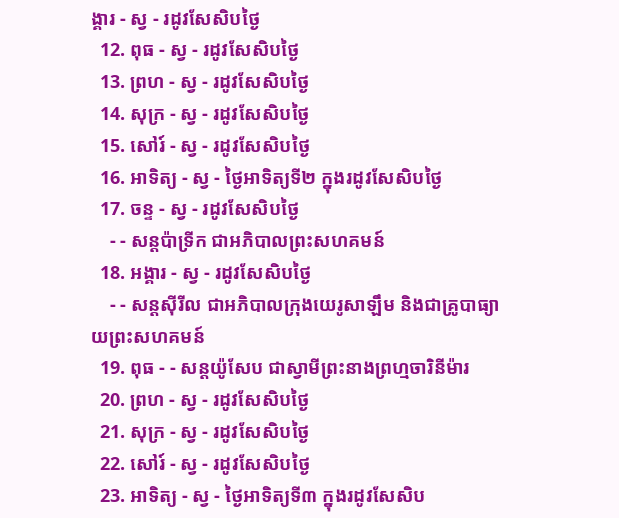ង្គារ - ស្វ - រដូវសែសិបថ្ងៃ
  12. ពុធ - ស្វ - រដូវសែសិបថ្ងៃ
  13. ព្រហ - ស្វ - រដូវសែសិបថ្ងៃ
  14. សុក្រ - ស្វ - រដូវសែសិបថ្ងៃ
  15. សៅរ៍ - ស្វ - រដូវសែសិបថ្ងៃ
  16. អាទិត្យ - ស្វ - ថ្ងៃអាទិត្យទី២ ក្នុងរដូវសែសិបថ្ងៃ
  17. ចន្ទ - ស្វ - រដូវសែសិបថ្ងៃ
    - - សន្ដប៉ាទ្រីក ជាអភិបាលព្រះសហគមន៍
  18. អង្គារ - ស្វ - រដូវសែសិបថ្ងៃ
    - - សន្ដស៊ីរីល ជាអភិបាលក្រុងយេរូសាឡឹម និងជាគ្រូបាធ្យាយព្រះសហគមន៍
  19. ពុធ - - សន្ដយ៉ូសែប ជាស្វាមីព្រះនាងព្រហ្មចារិនីម៉ារ
  20. ព្រហ - ស្វ - រដូវសែសិបថ្ងៃ
  21. សុក្រ - ស្វ - រដូវសែសិបថ្ងៃ
  22. សៅរ៍ - ស្វ - រដូវសែសិបថ្ងៃ
  23. អាទិត្យ - ស្វ - ថ្ងៃអាទិត្យទី៣ ក្នុងរដូវសែសិប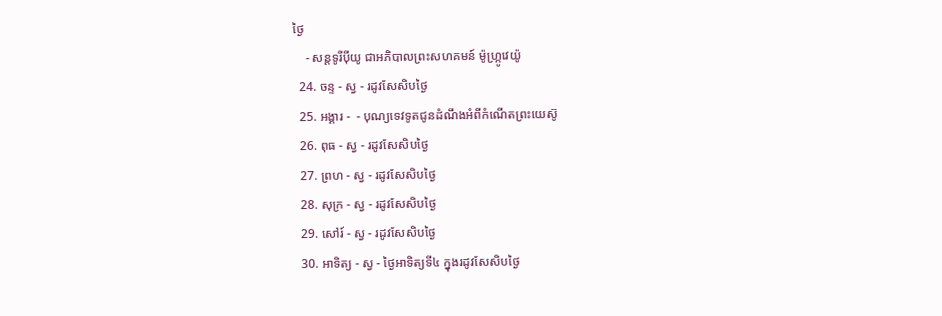ថ្ងៃ
    - សន្ដទូរីប៉ីយូ ជាអភិបាលព្រះសហគមន៍ ម៉ូហ្ក្រូវេយ៉ូ
  24. ចន្ទ - ស្វ - រដូវសែសិបថ្ងៃ
  25. អង្គារ -  - បុណ្យទេវទូតជូនដំណឹងអំពីកំណើតព្រះយេស៊ូ
  26. ពុធ - ស្វ - រដូវសែសិបថ្ងៃ
  27. ព្រហ - ស្វ - រដូវសែសិបថ្ងៃ
  28. សុក្រ - ស្វ - រដូវសែសិបថ្ងៃ
  29. សៅរ៍ - ស្វ - រដូវសែសិបថ្ងៃ
  30. អាទិត្យ - ស្វ - ថ្ងៃអាទិត្យទី៤ ក្នុងរដូវសែសិបថ្ងៃ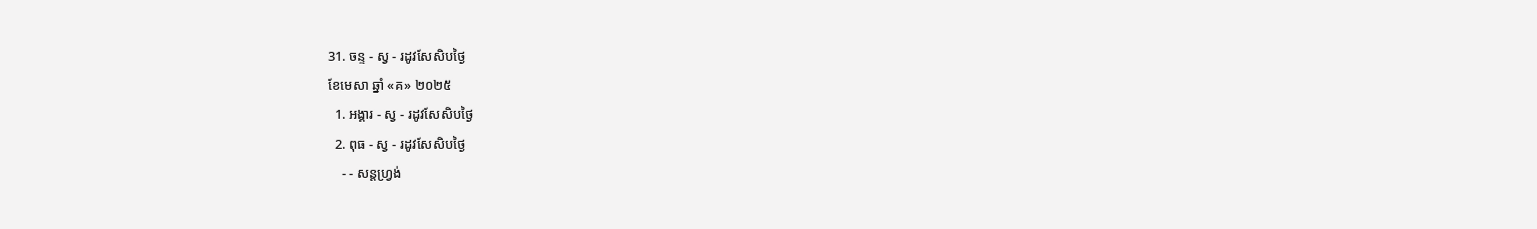31. ចន្ទ - ស្វ - រដូវសែសិបថ្ងៃ
ខែមេសា ឆ្នាំ «គ» ២០២៥
  1. អង្គារ - ស្វ - រដូវសែសិបថ្ងៃ
  2. ពុធ - ស្វ - រដូវសែសិបថ្ងៃ
    - - សន្ដហ្វ្រង់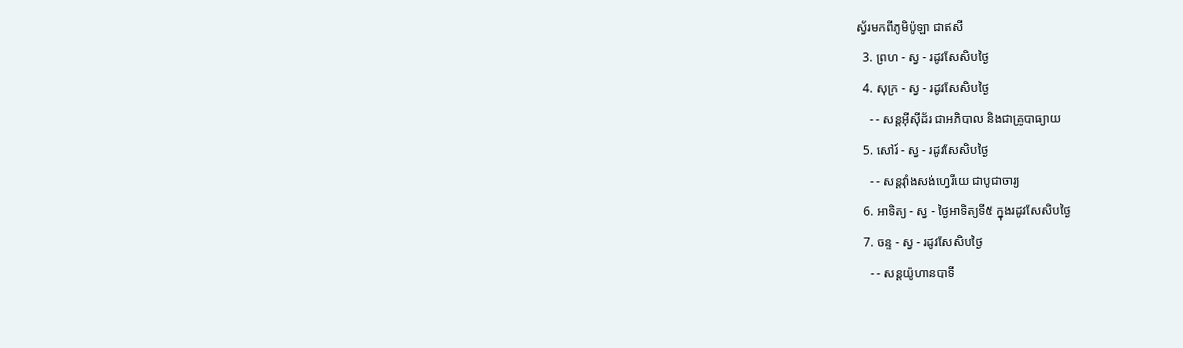ស្វ័រមកពីភូមិប៉ូឡា ជាឥសី
  3. ព្រហ - ស្វ - រដូវសែសិបថ្ងៃ
  4. សុក្រ - ស្វ - រដូវសែសិបថ្ងៃ
    - - សន្ដអ៊ីស៊ីដ័រ ជាអភិបាល និងជាគ្រូបាធ្យាយ
  5. សៅរ៍ - ស្វ - រដូវសែសិបថ្ងៃ
    - - សន្ដវ៉ាំងសង់ហ្វេរីយេ ជាបូជាចារ្យ
  6. អាទិត្យ - ស្វ - ថ្ងៃអាទិត្យទី៥ ក្នុងរដូវសែសិបថ្ងៃ
  7. ចន្ទ - ស្វ - រដូវសែសិបថ្ងៃ
    - - សន្ដយ៉ូហានបាទី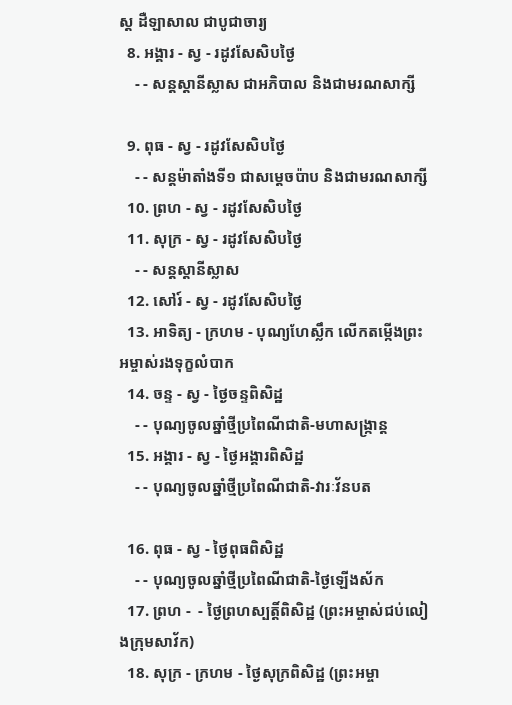ស្ដ ដឺឡាសាល ជាបូជាចារ្យ
  8. អង្គារ - ស្វ - រដូវសែសិបថ្ងៃ
    - - សន្ដស្ដានីស្លាស ជាអភិបាល និងជាមរណសាក្សី

  9. ពុធ - ស្វ - រដូវសែសិបថ្ងៃ
    - - សន្ដម៉ាតាំងទី១ ជាសម្ដេចប៉ាប និងជាមរណសាក្សី
  10. ព្រហ - ស្វ - រដូវសែសិបថ្ងៃ
  11. សុក្រ - ស្វ - រដូវសែសិបថ្ងៃ
    - - សន្ដស្ដានីស្លាស
  12. សៅរ៍ - ស្វ - រដូវសែសិបថ្ងៃ
  13. អាទិត្យ - ក្រហម - បុណ្យហែស្លឹក លើកតម្កើងព្រះអម្ចាស់រងទុក្ខលំបាក
  14. ចន្ទ - ស្វ - ថ្ងៃចន្ទពិសិដ្ឋ
    - - បុណ្យចូលឆ្នាំថ្មីប្រពៃណីជាតិ-មហាសង្រ្កាន្ដ
  15. អង្គារ - ស្វ - ថ្ងៃអង្គារពិសិដ្ឋ
    - - បុណ្យចូលឆ្នាំថ្មីប្រពៃណីជាតិ-វារៈវ័នបត

  16. ពុធ - ស្វ - ថ្ងៃពុធពិសិដ្ឋ
    - - បុណ្យចូលឆ្នាំថ្មីប្រពៃណីជាតិ-ថ្ងៃឡើងស័ក
  17. ព្រហ -  - ថ្ងៃព្រហស្បត្ដិ៍ពិសិដ្ឋ (ព្រះអម្ចាស់ជប់លៀងក្រុមសាវ័ក)
  18. សុក្រ - ក្រហម - ថ្ងៃសុក្រពិសិដ្ឋ (ព្រះអម្ចា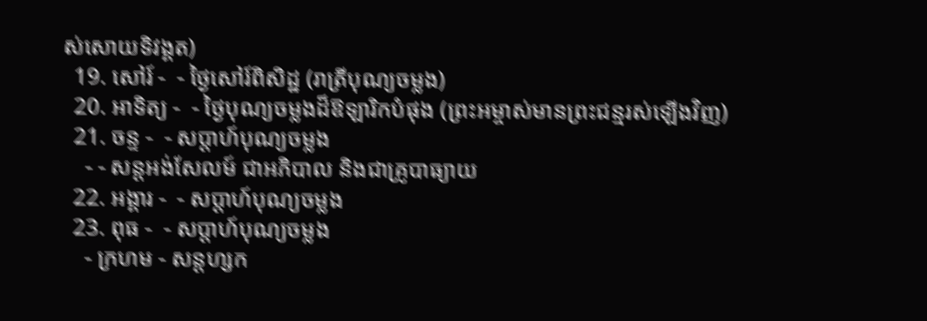ស់សោយទិវង្គត)
  19. សៅរ៍ -  - ថ្ងៃសៅរ៍ពិសិដ្ឋ (រាត្រីបុណ្យចម្លង)
  20. អាទិត្យ -  - ថ្ងៃបុណ្យចម្លងដ៏ឱឡារិកបំផុង (ព្រះអម្ចាស់មានព្រះជន្មរស់ឡើងវិញ)
  21. ចន្ទ -  - សប្ដាហ៍បុណ្យចម្លង
    - - សន្ដអង់សែលម៍ ជាអភិបាល និងជាគ្រូបាធ្យាយ
  22. អង្គារ -  - សប្ដាហ៍បុណ្យចម្លង
  23. ពុធ -  - សប្ដាហ៍បុណ្យចម្លង
    - ក្រហម - សន្ដហ្សក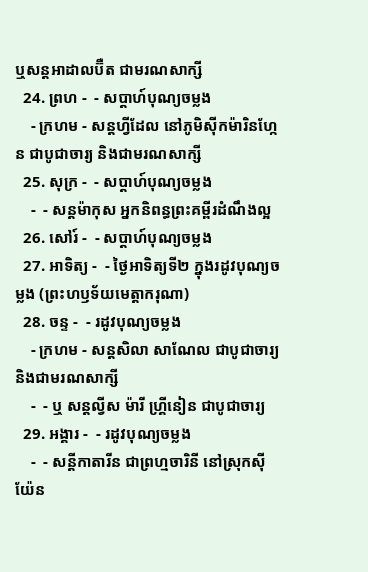ឬសន្ដអាដាលប៊ឺត ជាមរណសាក្សី
  24. ព្រហ -  - សប្ដាហ៍បុណ្យចម្លង
    - ក្រហម - សន្ដហ្វីដែល នៅភូមិស៊ីកម៉ារិនហ្កែន ជាបូជាចារ្យ និងជាមរណសាក្សី
  25. សុក្រ -  - សប្ដាហ៍បុណ្យចម្លង
    -  - សន្ដម៉ាកុស អ្នកនិពន្ធព្រះគម្ពីរដំណឹងល្អ
  26. សៅរ៍ -  - សប្ដាហ៍បុណ្យចម្លង
  27. អាទិត្យ -  - ថ្ងៃអាទិត្យទី២ ក្នុងរដូវបុណ្យចម្លង (ព្រះហឫទ័យមេត្ដាករុណា)
  28. ចន្ទ -  - រដូវបុណ្យចម្លង
    - ក្រហម - សន្ដសិលា សាណែល ជាបូជាចារ្យ និងជាមរណសាក្សី
    -  - ឬ សន្ដល្វីស ម៉ារី ហ្គ្រីនៀន ជាបូជាចារ្យ
  29. អង្គារ -  - រដូវបុណ្យចម្លង
    -  - សន្ដីកាតារីន ជាព្រហ្មចារិនី នៅស្រុកស៊ីយ៉ែន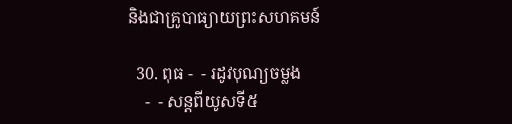និងជាគ្រូបាធ្យាយព្រះសហគមន៍

  30. ពុធ -  - រដូវបុណ្យចម្លង
    -  - សន្ដពីយូសទី៥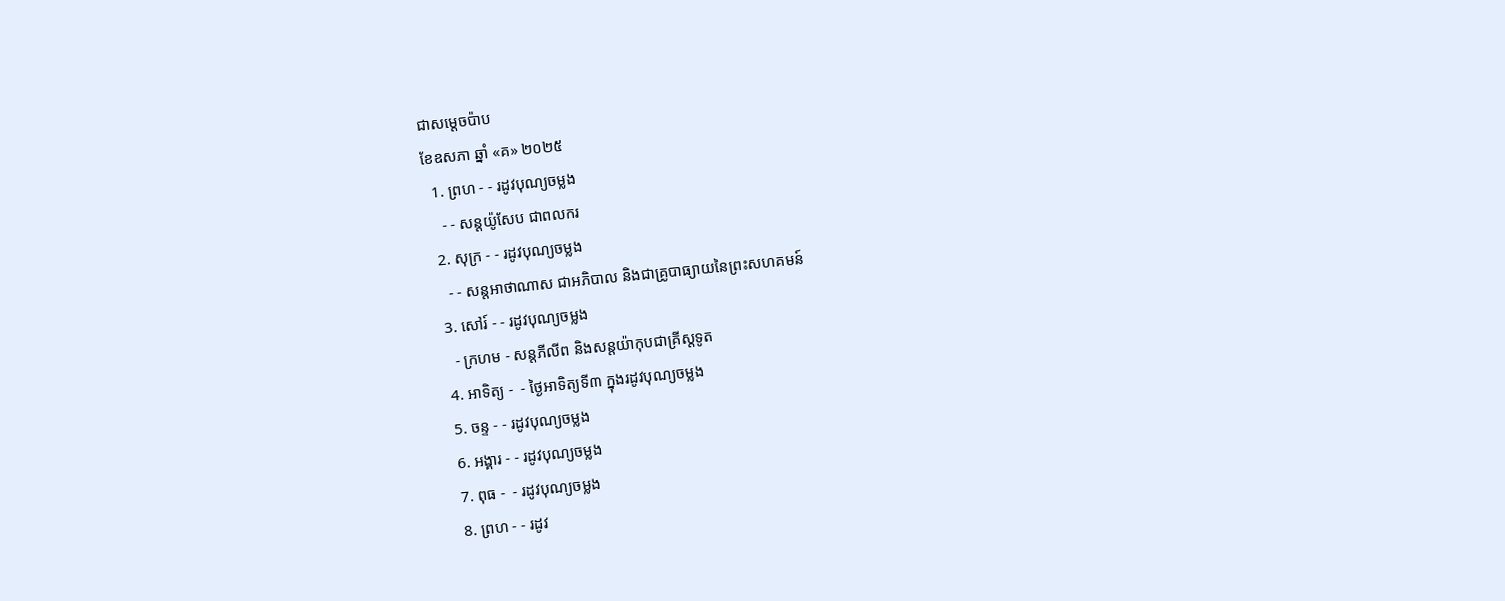ជាសម្ដេចប៉ាប
ខែឧសភា ឆ្នាំ «គ» ២០២៥
  1. ព្រហ - - រដូវបុណ្យចម្លង
    - - សន្ដយ៉ូសែប ជាពលករ
  2. សុក្រ - - រដូវបុណ្យចម្លង
    - - សន្ដអាថាណាស ជាអភិបាល និងជាគ្រូបាធ្យាយនៃព្រះសហគមន៍
  3. សៅរ៍ - - រដូវបុណ្យចម្លង
    - ក្រហម - សន្ដភីលីព និងសន្ដយ៉ាកុបជាគ្រីស្ដទូត
  4. អាទិត្យ -  - ថ្ងៃអាទិត្យទី៣ ក្នុងរដូវបុណ្យចម្លង
  5. ចន្ទ - - រដូវបុណ្យចម្លង
  6. អង្គារ - - រដូវបុណ្យចម្លង
  7. ពុធ -  - រដូវបុណ្យចម្លង
  8. ព្រហ - - រដូវ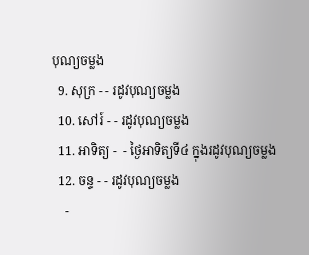បុណ្យចម្លង
  9. សុក្រ - - រដូវបុណ្យចម្លង
  10. សៅរ៍ - - រដូវបុណ្យចម្លង
  11. អាទិត្យ -  - ថ្ងៃអាទិត្យទី៤ ក្នុងរដូវបុណ្យចម្លង
  12. ចន្ទ - - រដូវបុណ្យចម្លង
    -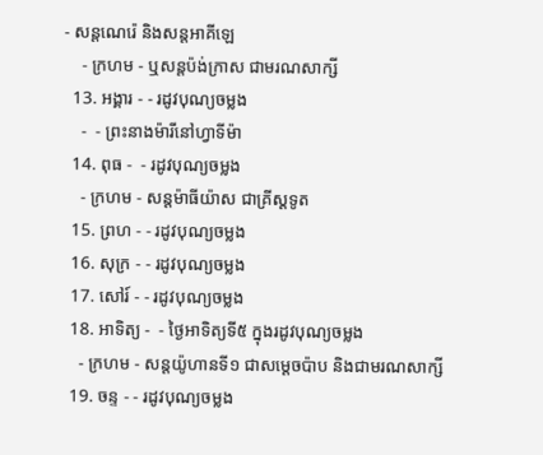- សន្ដណេរ៉េ និងសន្ដអាគីឡេ
    - ក្រហម - ឬសន្ដប៉ង់ក្រាស ជាមរណសាក្សី
  13. អង្គារ - - រដូវបុណ្យចម្លង
    -  - ព្រះនាងម៉ារីនៅហ្វាទីម៉ា
  14. ពុធ -  - រដូវបុណ្យចម្លង
    - ក្រហម - សន្ដម៉ាធីយ៉ាស ជាគ្រីស្ដទូត
  15. ព្រហ - - រដូវបុណ្យចម្លង
  16. សុក្រ - - រដូវបុណ្យចម្លង
  17. សៅរ៍ - - រដូវបុណ្យចម្លង
  18. អាទិត្យ -  - ថ្ងៃអាទិត្យទី៥ ក្នុងរដូវបុណ្យចម្លង
    - ក្រហម - សន្ដយ៉ូហានទី១ ជាសម្ដេចប៉ាប និងជាមរណសាក្សី
  19. ចន្ទ - - រដូវបុណ្យចម្លង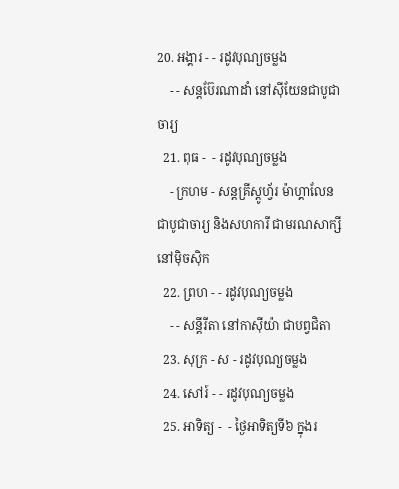20. អង្គារ - - រដូវបុណ្យចម្លង
    - - សន្ដប៊ែរណាដាំ នៅស៊ីយែនជាបូជាចារ្យ
  21. ពុធ -  - រដូវបុណ្យចម្លង
    - ក្រហម - សន្ដគ្រីស្ដូហ្វ័រ ម៉ាហ្គាលែន ជាបូជាចារ្យ និងសហការី ជាមរណសាក្សីនៅម៉ិចស៊ិក
  22. ព្រហ - - រដូវបុណ្យចម្លង
    - - សន្ដីរីតា នៅកាស៊ីយ៉ា ជាបព្វជិតា
  23. សុក្រ - ស - រដូវបុណ្យចម្លង
  24. សៅរ៍ - - រដូវបុណ្យចម្លង
  25. អាទិត្យ -  - ថ្ងៃអាទិត្យទី៦ ក្នុងរ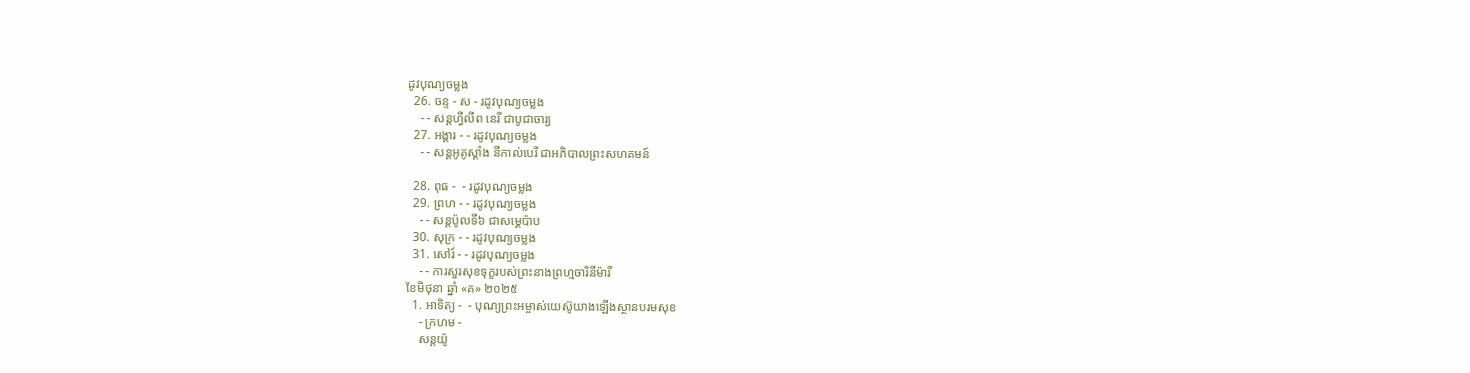ដូវបុណ្យចម្លង
  26. ចន្ទ - ស - រដូវបុណ្យចម្លង
    - - សន្ដហ្វីលីព នេរី ជាបូជាចារ្យ
  27. អង្គារ - - រដូវបុណ្យចម្លង
    - - សន្ដអូគូស្ដាំង នីកាល់បេរី ជាអភិបាលព្រះសហគមន៍

  28. ពុធ -  - រដូវបុណ្យចម្លង
  29. ព្រហ - - រដូវបុណ្យចម្លង
    - - សន្ដប៉ូលទី៦ ជាសម្ដេប៉ាប
  30. សុក្រ - - រដូវបុណ្យចម្លង
  31. សៅរ៍ - - រដូវបុណ្យចម្លង
    - - ការសួរសុខទុក្ខរបស់ព្រះនាងព្រហ្មចារិនីម៉ារី
ខែមិថុនា ឆ្នាំ «គ» ២០២៥
  1. អាទិត្យ -  - បុណ្យព្រះអម្ចាស់យេស៊ូយាងឡើងស្ថានបរមសុខ
    - ក្រហម -
    សន្ដយ៉ូ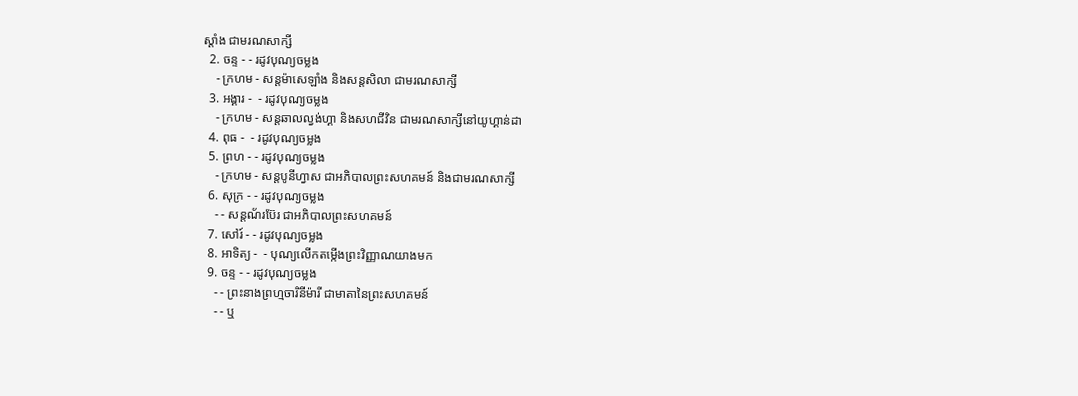ស្ដាំង ជាមរណសាក្សី
  2. ចន្ទ - - រដូវបុណ្យចម្លង
    - ក្រហម - សន្ដម៉ាសេឡាំង និងសន្ដសិលា ជាមរណសាក្សី
  3. អង្គារ -  - រដូវបុណ្យចម្លង
    - ក្រហម - សន្ដឆាលល្វង់ហ្គា និងសហជីវិន ជាមរណសាក្សីនៅយូហ្គាន់ដា
  4. ពុធ -  - រដូវបុណ្យចម្លង
  5. ព្រហ - - រដូវបុណ្យចម្លង
    - ក្រហម - សន្ដបូនីហ្វាស ជាអភិបាលព្រះសហគមន៍ និងជាមរណសាក្សី
  6. សុក្រ - - រដូវបុណ្យចម្លង
    - - សន្ដណ័រប៊ែរ ជាអភិបាលព្រះសហគមន៍
  7. សៅរ៍ - - រដូវបុណ្យចម្លង
  8. អាទិត្យ -  - បុណ្យលើកតម្កើងព្រះវិញ្ញាណយាងមក
  9. ចន្ទ - - រដូវបុណ្យចម្លង
    - - ព្រះនាងព្រហ្មចារិនីម៉ារី ជាមាតានៃព្រះសហគមន៍
    - - ឬ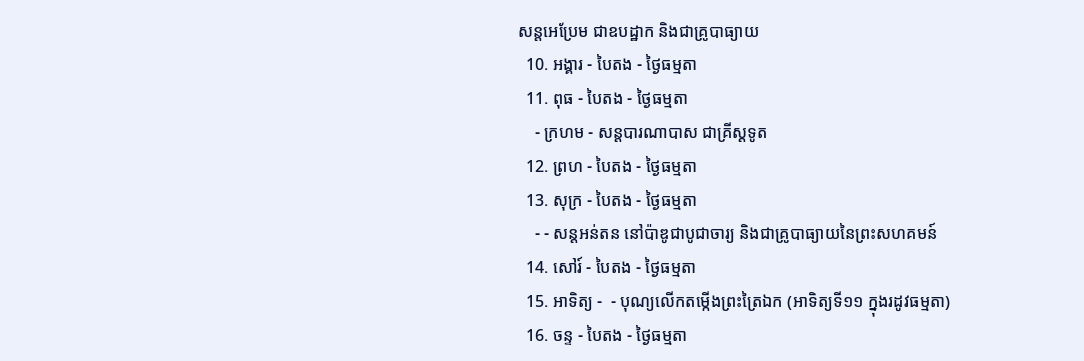សន្ដអេប្រែម ជាឧបដ្ឋាក និងជាគ្រូបាធ្យាយ
  10. អង្គារ - បៃតង - ថ្ងៃធម្មតា
  11. ពុធ - បៃតង - ថ្ងៃធម្មតា
    - ក្រហម - សន្ដបារណាបាស ជាគ្រីស្ដទូត
  12. ព្រហ - បៃតង - ថ្ងៃធម្មតា
  13. សុក្រ - បៃតង - ថ្ងៃធម្មតា
    - - សន្ដអន់តន នៅប៉ាឌូជាបូជាចារ្យ និងជាគ្រូបាធ្យាយនៃព្រះសហគមន៍
  14. សៅរ៍ - បៃតង - ថ្ងៃធម្មតា
  15. អាទិត្យ -  - បុណ្យលើកតម្កើងព្រះត្រៃឯក (អាទិត្យទី១១ ក្នុងរដូវធម្មតា)
  16. ចន្ទ - បៃតង - ថ្ងៃធម្មតា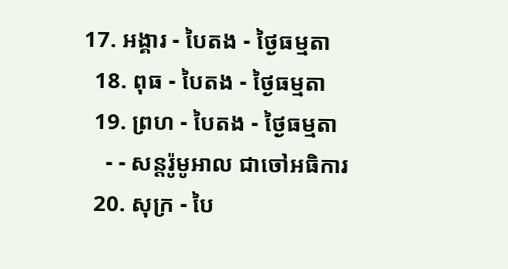17. អង្គារ - បៃតង - ថ្ងៃធម្មតា
  18. ពុធ - បៃតង - ថ្ងៃធម្មតា
  19. ព្រហ - បៃតង - ថ្ងៃធម្មតា
    - - សន្ដរ៉ូមូអាល ជាចៅអធិការ
  20. សុក្រ - បៃ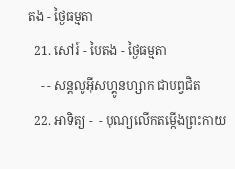តង - ថ្ងៃធម្មតា
  21. សៅរ៍ - បៃតង - ថ្ងៃធម្មតា
    - - សន្ដលូអ៊ីសហ្គូនហ្សាក ជាបព្វជិត
  22. អាទិត្យ -  - បុណ្យលើកតម្កើងព្រះកាយ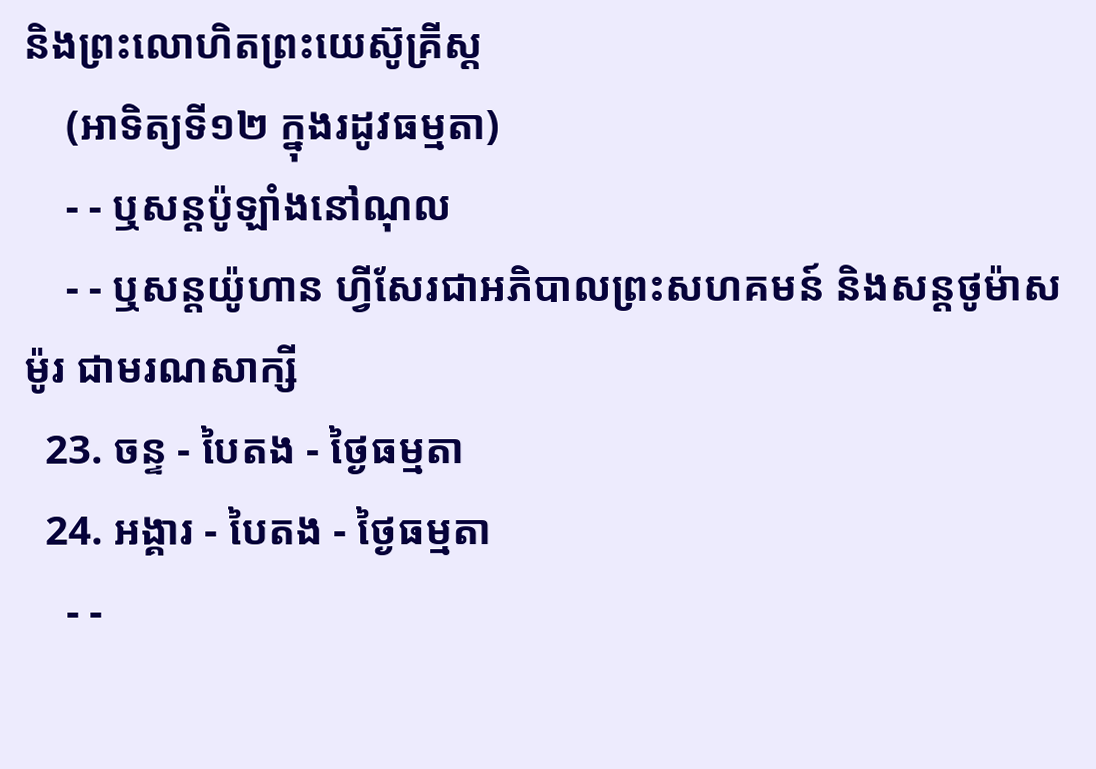និងព្រះលោហិតព្រះយេស៊ូគ្រីស្ដ
    (អាទិត្យទី១២ ក្នុងរដូវធម្មតា)
    - - ឬសន្ដប៉ូឡាំងនៅណុល
    - - ឬសន្ដយ៉ូហាន ហ្វីសែរជាអភិបាលព្រះសហគមន៍ និងសន្ដថូម៉ាស ម៉ូរ ជាមរណសាក្សី
  23. ចន្ទ - បៃតង - ថ្ងៃធម្មតា
  24. អង្គារ - បៃតង - ថ្ងៃធម្មតា
    - -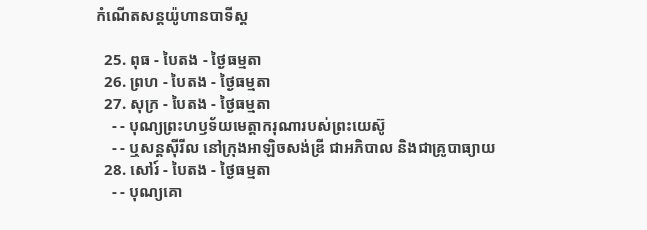កំណើតសន្ដយ៉ូហានបាទីស្ដ

  25. ពុធ - បៃតង - ថ្ងៃធម្មតា
  26. ព្រហ - បៃតង - ថ្ងៃធម្មតា
  27. សុក្រ - បៃតង - ថ្ងៃធម្មតា
    - - បុណ្យព្រះហឫទ័យមេត្ដាករុណារបស់ព្រះយេស៊ូ
    - - ឬសន្ដស៊ីរីល នៅក្រុងអាឡិចសង់ឌ្រី ជាអភិបាល និងជាគ្រូបាធ្យាយ
  28. សៅរ៍ - បៃតង - ថ្ងៃធម្មតា
    - - បុណ្យគោ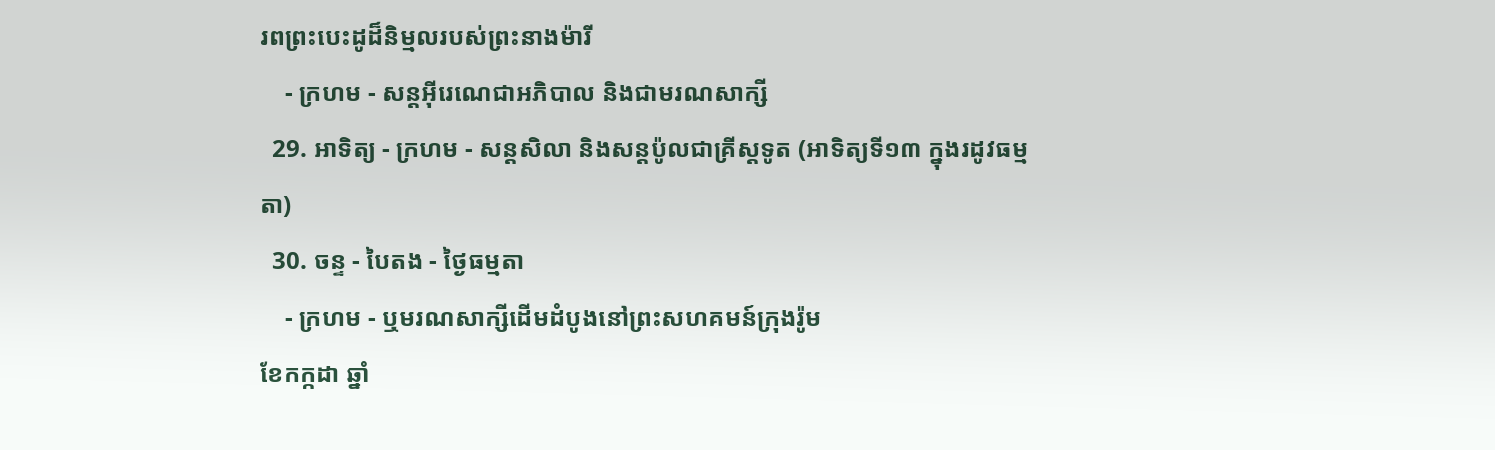រពព្រះបេះដូដ៏និម្មលរបស់ព្រះនាងម៉ារី
    - ក្រហម - សន្ដអ៊ីរេណេជាអភិបាល និងជាមរណសាក្សី
  29. អាទិត្យ - ក្រហម - សន្ដសិលា និងសន្ដប៉ូលជាគ្រីស្ដទូត (អាទិត្យទី១៣ ក្នុងរដូវធម្មតា)
  30. ចន្ទ - បៃតង - ថ្ងៃធម្មតា
    - ក្រហម - ឬមរណសាក្សីដើមដំបូងនៅព្រះសហគមន៍ក្រុងរ៉ូម
ខែកក្កដា ឆ្នាំ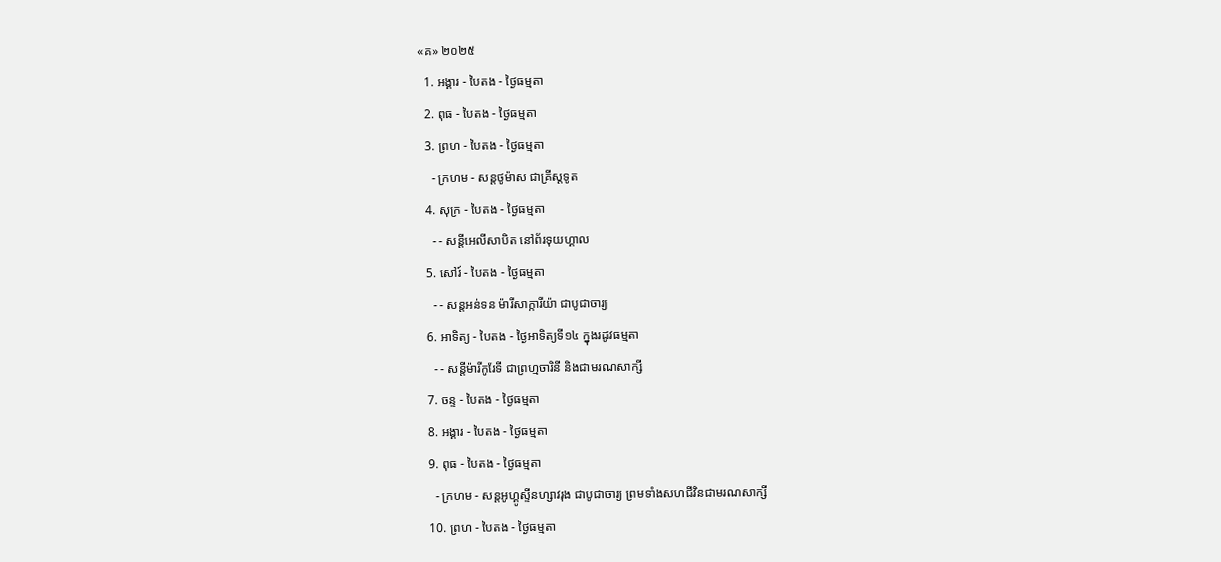«គ» ២០២៥
  1. អង្គារ - បៃតង - ថ្ងៃធម្មតា
  2. ពុធ - បៃតង - ថ្ងៃធម្មតា
  3. ព្រហ - បៃតង - ថ្ងៃធម្មតា
    - ក្រហម - សន្ដថូម៉ាស ជាគ្រីស្ដទូត
  4. សុក្រ - បៃតង - ថ្ងៃធម្មតា
    - - សន្ដីអេលីសាបិត នៅព័រទុយហ្គាល
  5. សៅរ៍ - បៃតង - ថ្ងៃធម្មតា
    - - សន្ដអន់ទន ម៉ារីសាក្ការីយ៉ា ជាបូជាចារ្យ
  6. អាទិត្យ - បៃតង - ថ្ងៃអាទិត្យទី១៤ ក្នុងរដូវធម្មតា
    - - សន្ដីម៉ារីកូរែទី ជាព្រហ្មចារិនី និងជាមរណសាក្សី
  7. ចន្ទ - បៃតង - ថ្ងៃធម្មតា
  8. អង្គារ - បៃតង - ថ្ងៃធម្មតា
  9. ពុធ - បៃតង - ថ្ងៃធម្មតា
    - ក្រហម - សន្ដអូហ្គូស្ទីនហ្សាវរុង ជាបូជាចារ្យ ព្រមទាំងសហជីវិនជាមរណសាក្សី
  10. ព្រហ - បៃតង - ថ្ងៃធម្មតា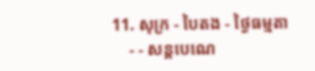11. សុក្រ - បៃតង - ថ្ងៃធម្មតា
    - - សន្ដបេណេ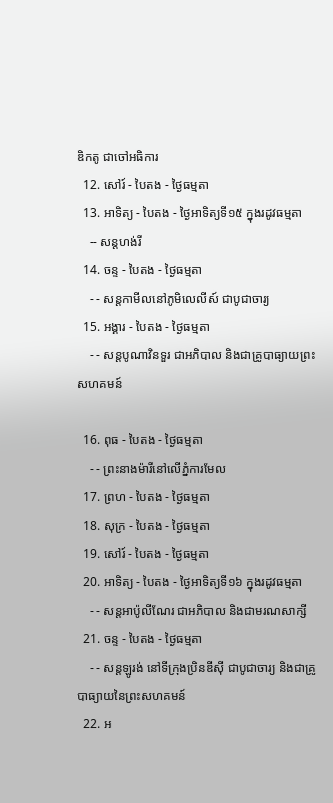ឌិកតូ ជាចៅអធិការ
  12. សៅរ៍ - បៃតង - ថ្ងៃធម្មតា
  13. អាទិត្យ - បៃតង - ថ្ងៃអាទិត្យទី១៥ ក្នុងរដូវធម្មតា
    -- សន្ដហង់រី
  14. ចន្ទ - បៃតង - ថ្ងៃធម្មតា
    - - សន្ដកាមីលនៅភូមិលេលីស៍ ជាបូជាចារ្យ
  15. អង្គារ - បៃតង - ថ្ងៃធម្មតា
    - - សន្ដបូណាវិនទួរ ជាអភិបាល និងជាគ្រូបាធ្យាយព្រះសហគមន៍

  16. ពុធ - បៃតង - ថ្ងៃធម្មតា
    - - ព្រះនាងម៉ារីនៅលើភ្នំការមែល
  17. ព្រហ - បៃតង - ថ្ងៃធម្មតា
  18. សុក្រ - បៃតង - ថ្ងៃធម្មតា
  19. សៅរ៍ - បៃតង - ថ្ងៃធម្មតា
  20. អាទិត្យ - បៃតង - ថ្ងៃអាទិត្យទី១៦ ក្នុងរដូវធម្មតា
    - - សន្ដអាប៉ូលីណែរ ជាអភិបាល និងជាមរណសាក្សី
  21. ចន្ទ - បៃតង - ថ្ងៃធម្មតា
    - - សន្ដឡូរង់ នៅទីក្រុងប្រិនឌីស៊ី ជាបូជាចារ្យ និងជាគ្រូបាធ្យាយនៃព្រះសហគមន៍
  22. អ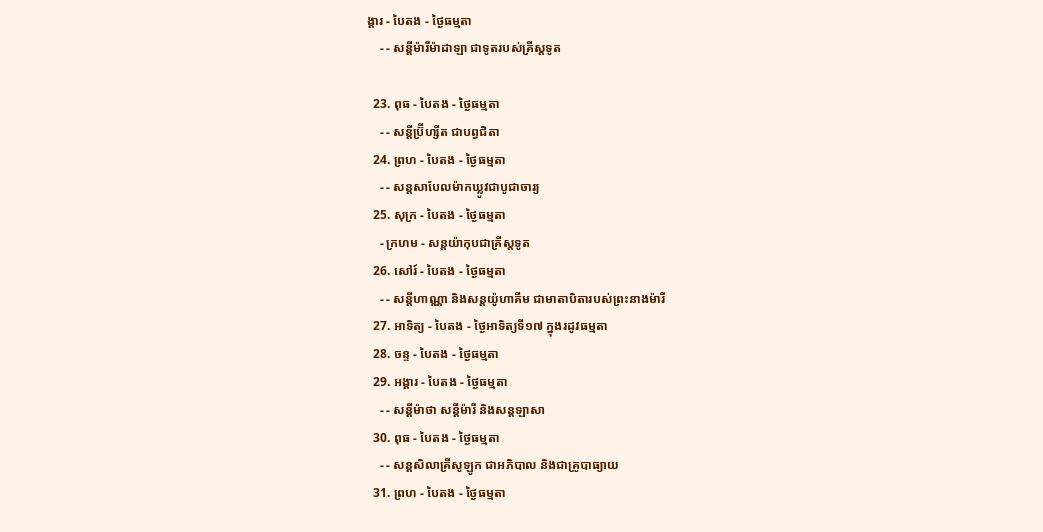ង្គារ - បៃតង - ថ្ងៃធម្មតា
    - - សន្ដីម៉ារីម៉ាដាឡា ជាទូតរបស់គ្រីស្ដទូត

  23. ពុធ - បៃតង - ថ្ងៃធម្មតា
    - - សន្ដីប្រ៊ីហ្សីត ជាបព្វជិតា
  24. ព្រហ - បៃតង - ថ្ងៃធម្មតា
    - - សន្ដសាបែលម៉ាកឃ្លូវជាបូជាចារ្យ
  25. សុក្រ - បៃតង - ថ្ងៃធម្មតា
    - ក្រហម - សន្ដយ៉ាកុបជាគ្រីស្ដទូត
  26. សៅរ៍ - បៃតង - ថ្ងៃធម្មតា
    - - សន្ដីហាណ្ណា និងសន្ដយ៉ូហាគីម ជាមាតាបិតារបស់ព្រះនាងម៉ារី
  27. អាទិត្យ - បៃតង - ថ្ងៃអាទិត្យទី១៧ ក្នុងរដូវធម្មតា
  28. ចន្ទ - បៃតង - ថ្ងៃធម្មតា
  29. អង្គារ - បៃតង - ថ្ងៃធម្មតា
    - - សន្ដីម៉ាថា សន្ដីម៉ារី និងសន្ដឡាសា
  30. ពុធ - បៃតង - ថ្ងៃធម្មតា
    - - សន្ដសិលាគ្រីសូឡូក ជាអភិបាល និងជាគ្រូបាធ្យាយ
  31. ព្រហ - បៃតង - ថ្ងៃធម្មតា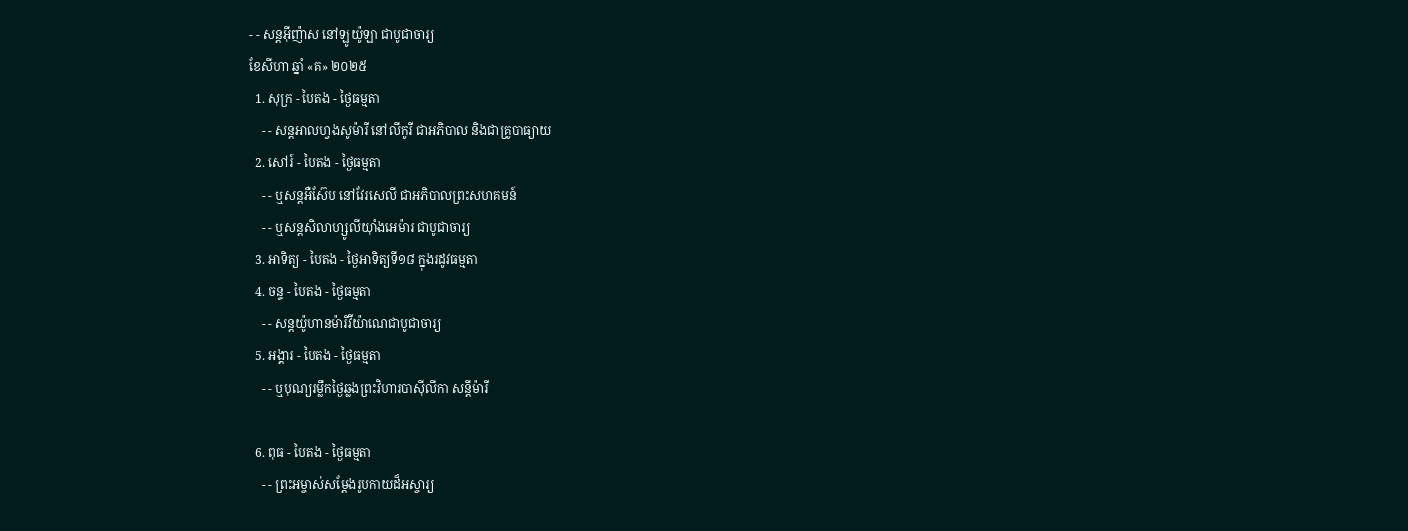- - សន្ដអ៊ីញ៉ាស នៅឡូយ៉ូឡា ជាបូជាចារ្យ
ខែសីហា ឆ្នាំ «គ» ២០២៥
  1. សុក្រ - បៃតង - ថ្ងៃធម្មតា
    - - សន្ដអាលហ្វងសូម៉ារី នៅលីកូរី ជាអភិបាល និងជាគ្រូបាធ្យាយ
  2. សៅរ៍ - បៃតង - ថ្ងៃធម្មតា
    - - ឬសន្ដអឺស៊ែប នៅវែរសេលី ជាអភិបាលព្រះសហគមន៍
    - - ឬសន្ដសិលាហ្សូលីយ៉ាំងអេម៉ារ ជាបូជាចារ្យ
  3. អាទិត្យ - បៃតង - ថ្ងៃអាទិត្យទី១៨ ក្នុងរដូវធម្មតា
  4. ចន្ទ - បៃតង - ថ្ងៃធម្មតា
    - - សន្ដយ៉ូហានម៉ារីវីយ៉ាណេជាបូជាចារ្យ
  5. អង្គារ - បៃតង - ថ្ងៃធម្មតា
    - - ឬបុណ្យរម្លឹកថ្ងៃឆ្លងព្រះវិហារបាស៊ីលីកា សន្ដីម៉ារី

  6. ពុធ - បៃតង - ថ្ងៃធម្មតា
    - - ព្រះអម្ចាស់សម្ដែងរូបកាយដ៏អស្ចារ្យ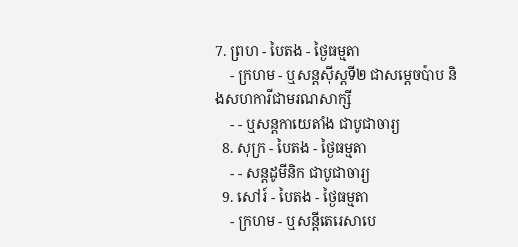7. ព្រហ - បៃតង - ថ្ងៃធម្មតា
    - ក្រហម - ឬសន្ដស៊ីស្ដទី២ ជាសម្ដេចប៉ាប និងសហការីជាមរណសាក្សី
    - - ឬសន្ដកាយេតាំង ជាបូជាចារ្យ
  8. សុក្រ - បៃតង - ថ្ងៃធម្មតា
    - - សន្ដដូមីនិក ជាបូជាចារ្យ
  9. សៅរ៍ - បៃតង - ថ្ងៃធម្មតា
    - ក្រហម - ឬសន្ដីតេរេសាបេ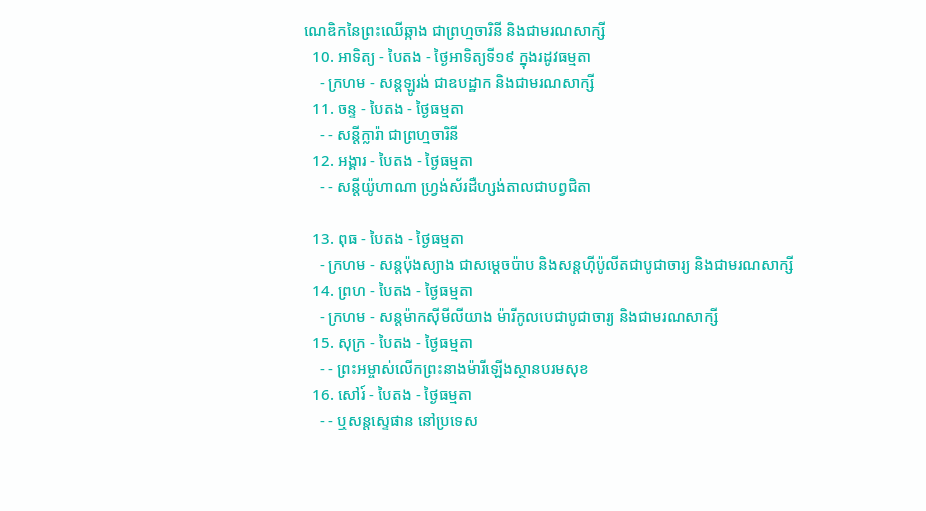ណេឌិកនៃព្រះឈើឆ្កាង ជាព្រហ្មចារិនី និងជាមរណសាក្សី
  10. អាទិត្យ - បៃតង - ថ្ងៃអាទិត្យទី១៩ ក្នុងរដូវធម្មតា
    - ក្រហម - សន្ដឡូរង់ ជាឧបដ្ឋាក និងជាមរណសាក្សី
  11. ចន្ទ - បៃតង - ថ្ងៃធម្មតា
    - - សន្ដីក្លារ៉ា ជាព្រហ្មចារិនី
  12. អង្គារ - បៃតង - ថ្ងៃធម្មតា
    - - សន្ដីយ៉ូហាណា ហ្វ្រង់ស័រដឺហ្សង់តាលជាបព្វជិតា

  13. ពុធ - បៃតង - ថ្ងៃធម្មតា
    - ក្រហម - សន្ដប៉ុងស្យាង ជាសម្ដេចប៉ាប និងសន្ដហ៊ីប៉ូលីតជាបូជាចារ្យ និងជាមរណសាក្សី
  14. ព្រហ - បៃតង - ថ្ងៃធម្មតា
    - ក្រហម - សន្ដម៉ាកស៊ីមីលីយាង ម៉ារីកូលបេជាបូជាចារ្យ និងជាមរណសាក្សី
  15. សុក្រ - បៃតង - ថ្ងៃធម្មតា
    - - ព្រះអម្ចាស់លើកព្រះនាងម៉ារីឡើងស្ថានបរមសុខ
  16. សៅរ៍ - បៃតង - ថ្ងៃធម្មតា
    - - ឬសន្ដស្ទេផាន នៅប្រទេស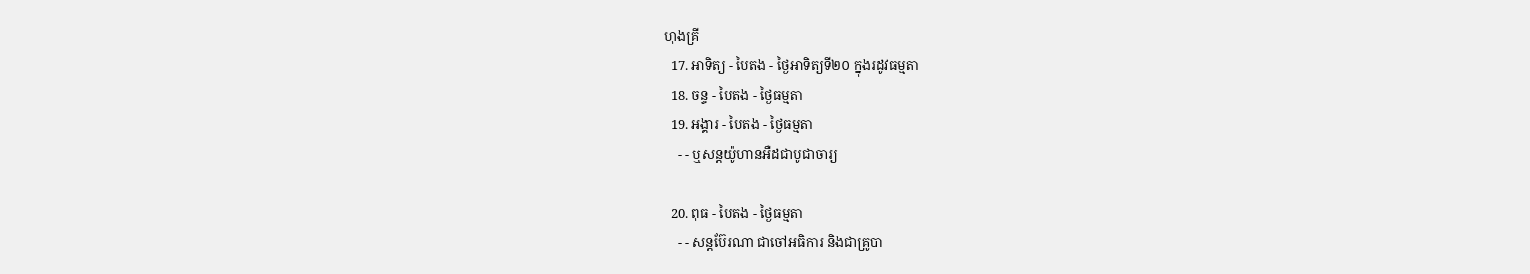ហុងគ្រី
  17. អាទិត្យ - បៃតង - ថ្ងៃអាទិត្យទី២០ ក្នុងរដូវធម្មតា
  18. ចន្ទ - បៃតង - ថ្ងៃធម្មតា
  19. អង្គារ - បៃតង - ថ្ងៃធម្មតា
    - - ឬសន្ដយ៉ូហានអឺដជាបូជាចារ្យ

  20. ពុធ - បៃតង - ថ្ងៃធម្មតា
    - - សន្ដប៊ែរណា ជាចៅអធិការ និងជាគ្រូបា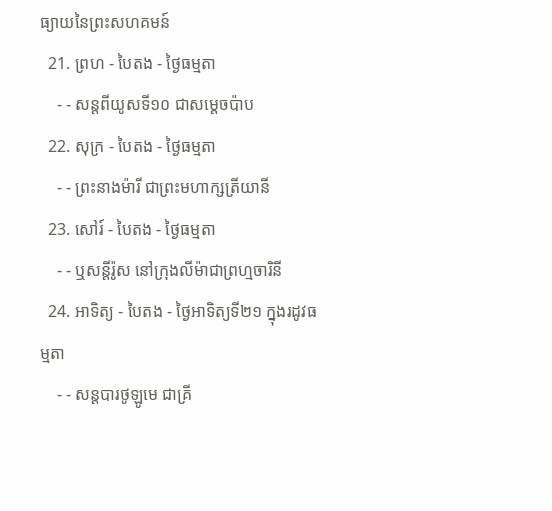ធ្យាយនៃព្រះសហគមន៍
  21. ព្រហ - បៃតង - ថ្ងៃធម្មតា
    - - សន្ដពីយូសទី១០ ជាសម្ដេចប៉ាប
  22. សុក្រ - បៃតង - ថ្ងៃធម្មតា
    - - ព្រះនាងម៉ារី ជាព្រះមហាក្សត្រីយានី
  23. សៅរ៍ - បៃតង - ថ្ងៃធម្មតា
    - - ឬសន្ដីរ៉ូស នៅក្រុងលីម៉ាជាព្រហ្មចារិនី
  24. អាទិត្យ - បៃតង - ថ្ងៃអាទិត្យទី២១ ក្នុងរដូវធម្មតា
    - - សន្ដបារថូឡូមេ ជាគ្រី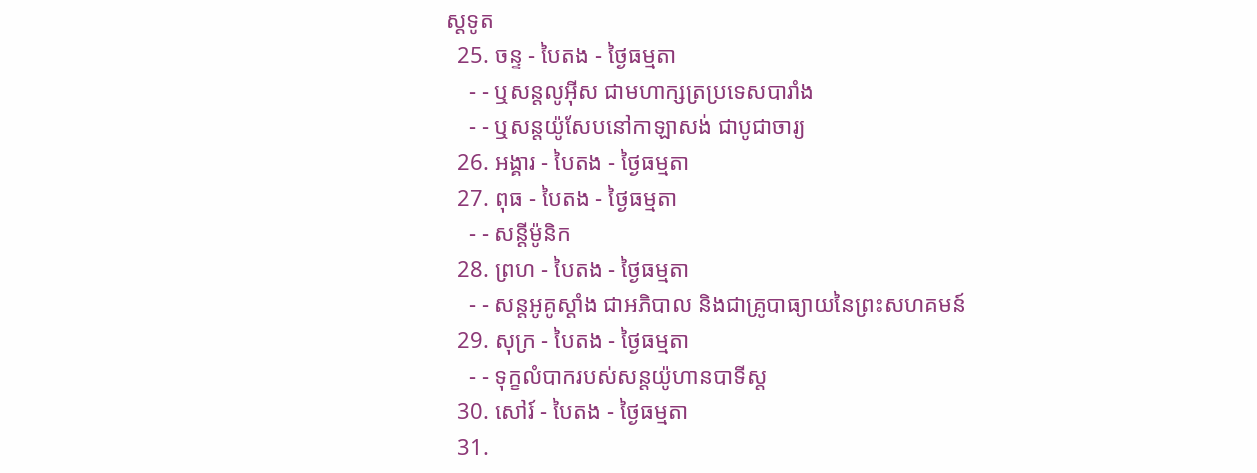ស្ដទូត
  25. ចន្ទ - បៃតង - ថ្ងៃធម្មតា
    - - ឬសន្ដលូអ៊ីស ជាមហាក្សត្រប្រទេសបារាំង
    - - ឬសន្ដយ៉ូសែបនៅកាឡាសង់ ជាបូជាចារ្យ
  26. អង្គារ - បៃតង - ថ្ងៃធម្មតា
  27. ពុធ - បៃតង - ថ្ងៃធម្មតា
    - - សន្ដីម៉ូនិក
  28. ព្រហ - បៃតង - ថ្ងៃធម្មតា
    - - សន្ដអូគូស្ដាំង ជាអភិបាល និងជាគ្រូបាធ្យាយនៃព្រះសហគមន៍
  29. សុក្រ - បៃតង - ថ្ងៃធម្មតា
    - - ទុក្ខលំបាករបស់សន្ដយ៉ូហានបាទីស្ដ
  30. សៅរ៍ - បៃតង - ថ្ងៃធម្មតា
  31.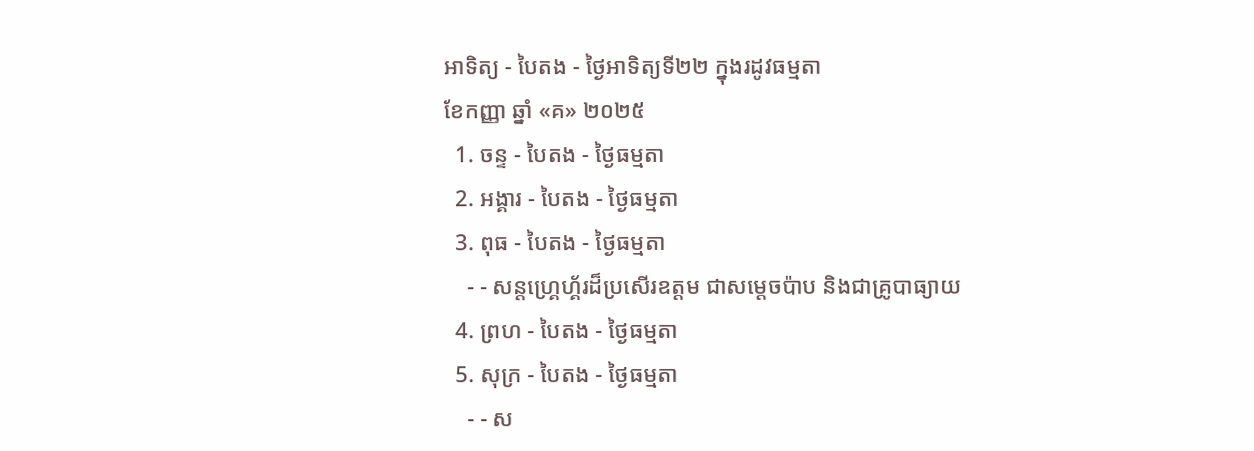អាទិត្យ - បៃតង - ថ្ងៃអាទិត្យទី២២ ក្នុងរដូវធម្មតា
ខែកញ្ញា ឆ្នាំ «គ» ២០២៥
  1. ចន្ទ - បៃតង - ថ្ងៃធម្មតា
  2. អង្គារ - បៃតង - ថ្ងៃធម្មតា
  3. ពុធ - បៃតង - ថ្ងៃធម្មតា
    - - សន្ដហ្គ្រេហ្គ័រដ៏ប្រសើរឧត្ដម ជាសម្ដេចប៉ាប និងជាគ្រូបាធ្យាយ
  4. ព្រហ - បៃតង - ថ្ងៃធម្មតា
  5. សុក្រ - បៃតង - ថ្ងៃធម្មតា
    - - ស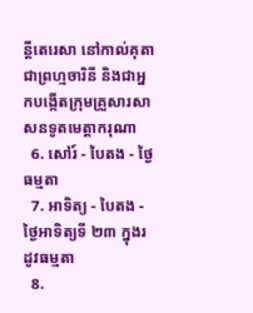ន្ដីតេរេសា នៅកាល់គុតា ជាព្រហ្មចារិនី និងជាអ្នកបង្កើតក្រុមគ្រួសារសាសនទូតមេត្ដាករុណា
  6. សៅរ៍ - បៃតង - ថ្ងៃធម្មតា
  7. អាទិត្យ - បៃតង - ថ្ងៃអាទិត្យទី ២៣ ក្នុងរដូវធម្មតា
  8.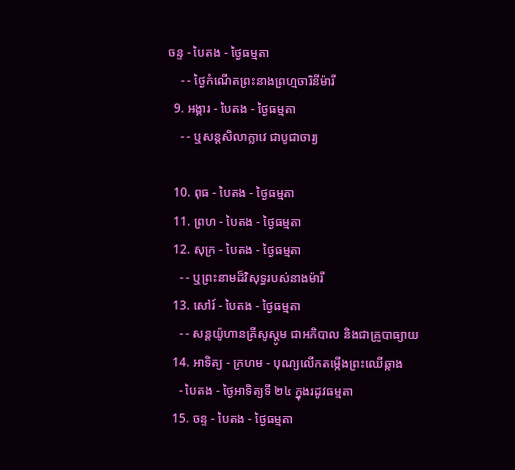ចន្ទ - បៃតង - ថ្ងៃធម្មតា
    - - ថ្ងៃកំណើតព្រះនាងព្រហ្មចារិនីម៉ារី
  9. អង្គារ - បៃតង - ថ្ងៃធម្មតា
    - - ឬសន្ដសិលាក្លាវេ ជាបូជាចារ្យ

  10. ពុធ - បៃតង - ថ្ងៃធម្មតា
  11. ព្រហ - បៃតង - ថ្ងៃធម្មតា
  12. សុក្រ - បៃតង - ថ្ងៃធម្មតា
    - - ឬព្រះនាមដ៏វិសុទ្ធរបស់នាងម៉ារី
  13. សៅរ៍ - បៃតង - ថ្ងៃធម្មតា
    - - សន្ដយ៉ូហានគ្រីសូស្ដូម ជាអភិបាល និងជាគ្រូបាធ្យាយ
  14. អាទិត្យ - ក្រហម - បុណ្យលើកតម្កើងព្រះឈើឆ្កាង
    - បៃតង - ថ្ងៃអាទិត្យទី ២៤ ក្នុងរដូវធម្មតា
  15. ចន្ទ - បៃតង - ថ្ងៃធម្មតា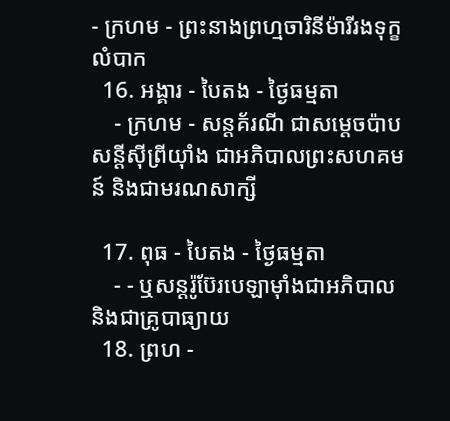- ក្រហម - ព្រះនាងព្រហ្មចារិនីម៉ារីរងទុក្ខលំបាក
  16. អង្គារ - បៃតង - ថ្ងៃធម្មតា
    - ក្រហម - សន្ដគ័រណី ជាសម្ដេចប៉ាប សន្ដីស៊ីព្រីយ៉ាំង ជាអភិបាលព្រះសហគមន៍ និងជាមរណសាក្សី

  17. ពុធ - បៃតង - ថ្ងៃធម្មតា
    - - ឬសន្ដរ៉ូប៊ែរបេឡាម៉ាំងជាអភិបាល និងជាគ្រូបាធ្យាយ
  18. ព្រហ -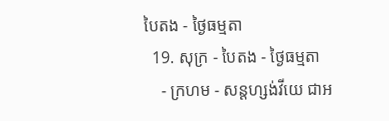បៃតង - ថ្ងៃធម្មតា
  19. សុក្រ - បៃតង - ថ្ងៃធម្មតា
    - ក្រហម - សន្ដហ្សង់វីយេ ជាអ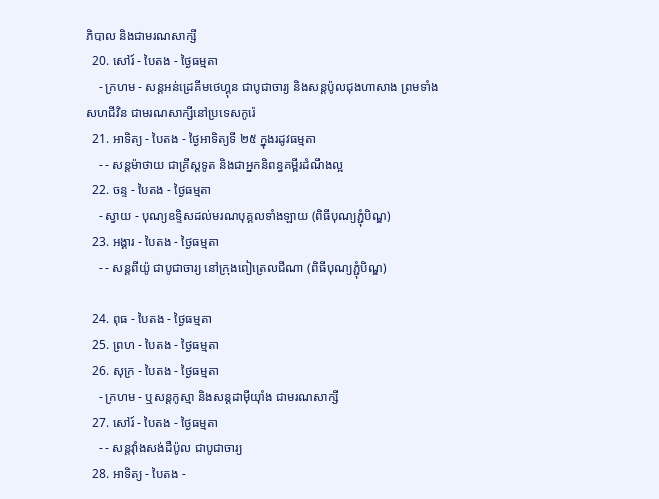ភិបាល និងជាមរណសាក្សី
  20. សៅរ៍ - បៃតង - ថ្ងៃធម្មតា
    - ក្រហម - សន្ដអន់ដ្រេគីមថេហ្គុន ជាបូជាចារ្យ និងសន្ដប៉ូលជុងហាសាង ព្រមទាំងសហជីវិន ជាមរណសាក្សីនៅប្រទេសកូរ៉េ
  21. អាទិត្យ - បៃតង - ថ្ងៃអាទិត្យទី ២៥ ក្នុងរដូវធម្មតា
    - - សន្ដម៉ាថាយ ជាគ្រីស្ដទូត និងជាអ្នកនិពន្ធគម្ពីរដំណឹងល្អ
  22. ចន្ទ - បៃតង - ថ្ងៃធម្មតា
    - ស្វាយ - បុណ្យឧទ្ទិសដល់មរណបុគ្គលទាំងឡាយ (ពិធីបុណ្យភ្ជុំបិណ្ឌ)
  23. អង្គារ - បៃតង - ថ្ងៃធម្មតា
    - - សន្ដពីយ៉ូ ជាបូជាចារ្យ នៅក្រុងពៀត្រេលជីណា (ពិធីបុណ្យភ្ជុំបិណ្ឌ)

  24. ពុធ - បៃតង - ថ្ងៃធម្មតា
  25. ព្រហ - បៃតង - ថ្ងៃធម្មតា
  26. សុក្រ - បៃតង - ថ្ងៃធម្មតា
    - ក្រហម - ឬសន្ដកូស្មា និងសន្ដដាម៉ីយ៉ាំង ជាមរណសាក្សី
  27. សៅរ៍ - បៃតង - ថ្ងៃធម្មតា
    - - សន្ដវ៉ាំងសង់ដឺប៉ូល ជាបូជាចារ្យ
  28. អាទិត្យ - បៃតង -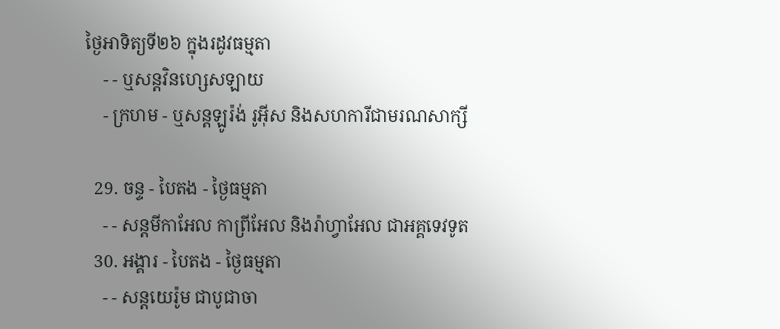ថ្ងៃអាទិត្យទី២៦ ក្នុងរដូវធម្មតា
    - - ឬសន្ដវិនហ្សេសឡាយ
    - ក្រហម - ឬសន្ដឡូរ៉ង់ រូអ៊ីស និងសហការីជាមរណសាក្សី

  29. ចន្ទ - បៃតង - ថ្ងៃធម្មតា
    - - សន្ដមីកាអែល កាព្រីអែល និងរ៉ាហ្វាអែល ជាអគ្គទេវទូត
  30. អង្គារ - បៃតង - ថ្ងៃធម្មតា
    - - សន្ដយេរ៉ូម ជាបូជាចា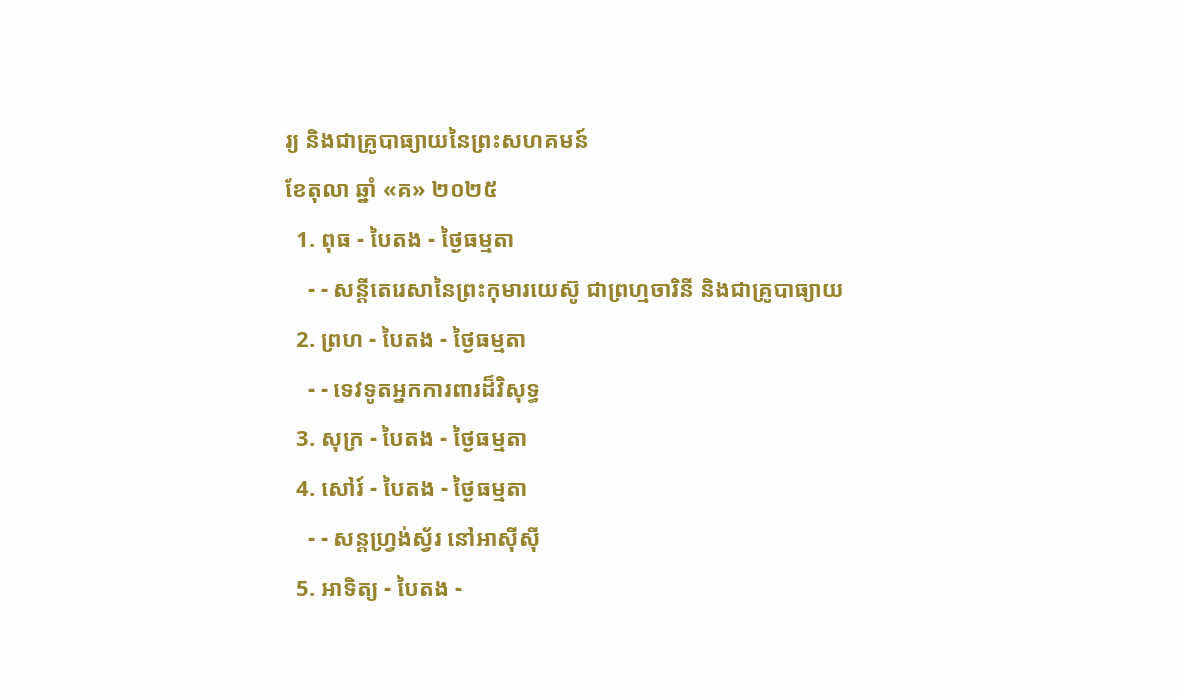រ្យ និងជាគ្រូបាធ្យាយនៃព្រះសហគមន៍
ខែតុលា ឆ្នាំ «គ» ២០២៥
  1. ពុធ - បៃតង - ថ្ងៃធម្មតា
    - - សន្ដីតេរេសានៃព្រះកុមារយេស៊ូ ជាព្រហ្មចារិនី និងជាគ្រូបាធ្យាយ
  2. ព្រហ - បៃតង - ថ្ងៃធម្មតា
    - - ទេវទូតអ្នកការពារដ៏វិសុទ្ធ
  3. សុក្រ - បៃតង - ថ្ងៃធម្មតា
  4. សៅរ៍ - បៃតង - ថ្ងៃធម្មតា
    - - សន្ដហ្វ្រង់ស្វ័រ នៅអាស៊ីស៊ី
  5. អាទិត្យ - បៃតង -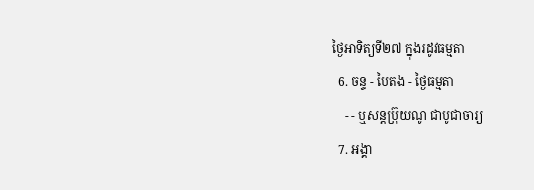ថ្ងៃអាទិត្យទី២៧ ក្នុងរដូវធម្មតា
  6. ចន្ទ - បៃតង - ថ្ងៃធម្មតា
    - - ឬសន្ដប្រ៊ុយណូ ជាបូជាចារ្យ
  7. អង្គា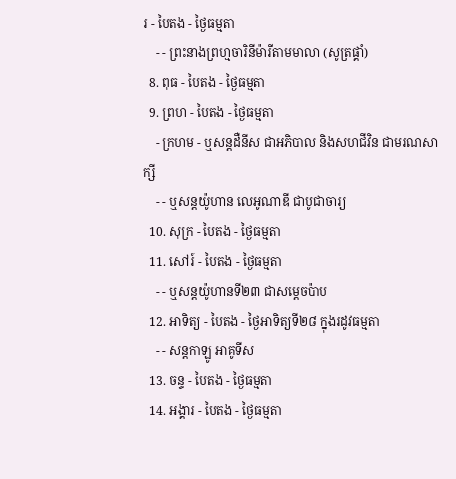រ - បៃតង - ថ្ងៃធម្មតា
    - - ព្រះនាងព្រហ្មចារិនីម៉ារីតាមមាលា (សូត្រផ្គាំ)
  8. ពុធ - បៃតង - ថ្ងៃធម្មតា
  9. ព្រហ - បៃតង - ថ្ងៃធម្មតា
    - ក្រហម - ឬសន្ដដឺនីស ជាអភិបាល និងសហជីវិន ជាមរណសាក្សី
    - - ឬសន្ដយ៉ូហាន លេអូណាឌី ជាបូជាចារ្យ
  10. សុក្រ - បៃតង - ថ្ងៃធម្មតា
  11. សៅរ៍ - បៃតង - ថ្ងៃធម្មតា
    - - ឬសន្ដយ៉ូហានទី២៣ ជាសម្ដេចប៉ាប
  12. អាទិត្យ - បៃតង - ថ្ងៃអាទិត្យទី២៨ ក្នុងរដូវធម្មតា
    - - សន្ដកាឡូ អាគូទីស
  13. ចន្ទ - បៃតង - ថ្ងៃធម្មតា
  14. អង្គារ - បៃតង - ថ្ងៃធម្មតា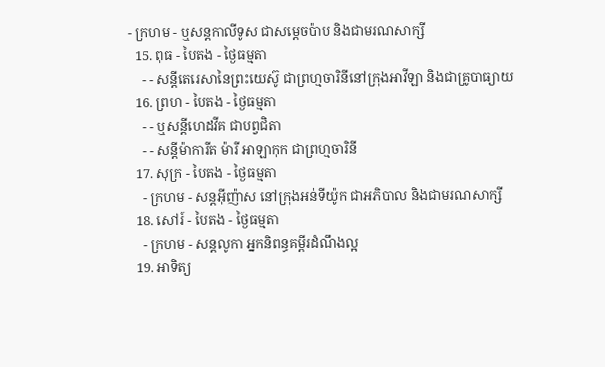- ក្រហម - ឬសន្ដកាលីទូស ជាសម្ដេចប៉ាប និងជាមរណសាក្សី
  15. ពុធ - បៃតង - ថ្ងៃធម្មតា
    - - សន្ដីតេរេសានៃព្រះយេស៊ូ ជាព្រហ្មចារិនីនៅក្រុងអាវីឡា និងជាគ្រូបាធ្យាយ
  16. ព្រហ - បៃតង - ថ្ងៃធម្មតា
    - - ឬសន្ដីហេដវីគ ជាបព្វជិតា
    - - សន្ដីម៉ាការីត ម៉ារី អាឡាកុក ជាព្រហ្មចារិនី
  17. សុក្រ - បៃតង - ថ្ងៃធម្មតា
    - ក្រហម - សន្ដអ៊ីញ៉ាស នៅក្រុងអន់ទីយ៉ូក ជាអភិបាល និងជាមរណសាក្សី
  18. សៅរ៍ - បៃតង - ថ្ងៃធម្មតា
    - ក្រហម - សន្ដលូកា អ្នកនិពន្ធគម្ពីរដំណឹងល្អ
  19. អាទិត្យ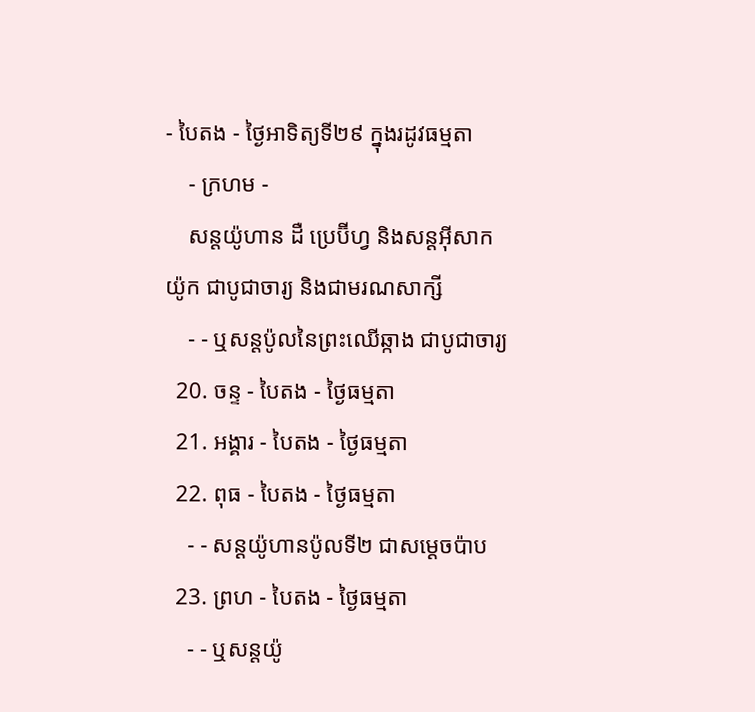- បៃតង - ថ្ងៃអាទិត្យទី២៩ ក្នុងរដូវធម្មតា
    - ក្រហម -
    សន្ដយ៉ូហាន ដឺ ប្រេប៊ីហ្វ និងសន្ដអ៊ីសាកយ៉ូក ជាបូជាចារ្យ និងជាមរណសាក្សី
    - - ឬសន្ដប៉ូលនៃព្រះឈើឆ្កាង ជាបូជាចារ្យ
  20. ចន្ទ - បៃតង - ថ្ងៃធម្មតា
  21. អង្គារ - បៃតង - ថ្ងៃធម្មតា
  22. ពុធ - បៃតង - ថ្ងៃធម្មតា
    - - សន្ដយ៉ូហានប៉ូលទី២ ជាសម្ដេចប៉ាប
  23. ព្រហ - បៃតង - ថ្ងៃធម្មតា
    - - ឬសន្ដយ៉ូ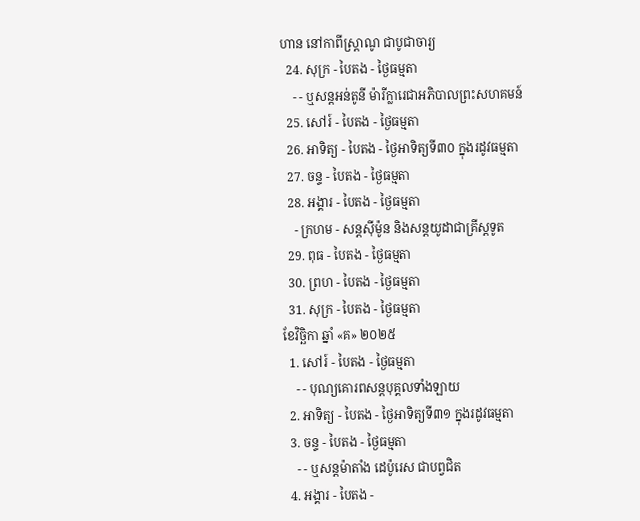ហាន នៅកាពីស្រ្ដាណូ ជាបូជាចារ្យ
  24. សុក្រ - បៃតង - ថ្ងៃធម្មតា
    - - ឬសន្ដអន់តូនី ម៉ារីក្លារេជាអភិបាលព្រះសហគមន៍
  25. សៅរ៍ - បៃតង - ថ្ងៃធម្មតា
  26. អាទិត្យ - បៃតង - ថ្ងៃអាទិត្យទី៣០ ក្នុងរដូវធម្មតា
  27. ចន្ទ - បៃតង - ថ្ងៃធម្មតា
  28. អង្គារ - បៃតង - ថ្ងៃធម្មតា
    - ក្រហម - សន្ដស៊ីម៉ូន និងសន្ដយូដាជាគ្រីស្ដទូត
  29. ពុធ - បៃតង - ថ្ងៃធម្មតា
  30. ព្រហ - បៃតង - ថ្ងៃធម្មតា
  31. សុក្រ - បៃតង - ថ្ងៃធម្មតា
ខែវិច្ឆិកា ឆ្នាំ «គ» ២០២៥
  1. សៅរ៍ - បៃតង - ថ្ងៃធម្មតា
    - - បុណ្យគោរពសន្ដបុគ្គលទាំងឡាយ
  2. អាទិត្យ - បៃតង - ថ្ងៃអាទិត្យទី៣១ ក្នុងរដូវធម្មតា
  3. ចន្ទ - បៃតង - ថ្ងៃធម្មតា
    - - ឬសន្ដម៉ាតាំង ដេប៉ូរេស ជាបព្វជិត
  4. អង្គារ - បៃតង -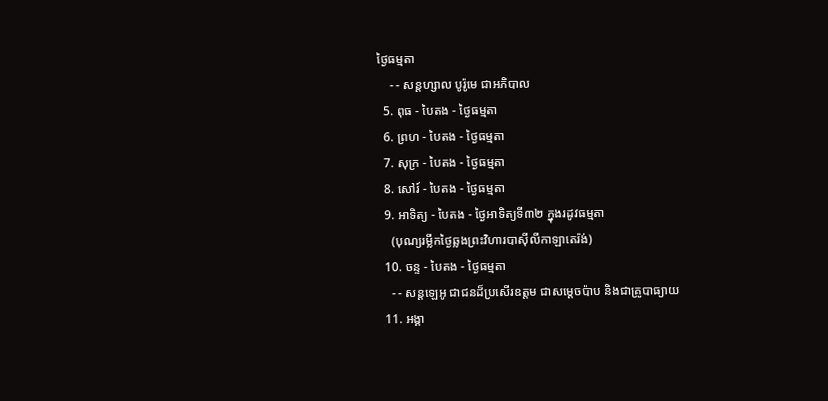ថ្ងៃធម្មតា
    - - សន្ដហ្សាល បូរ៉ូមេ ជាអភិបាល
  5. ពុធ - បៃតង - ថ្ងៃធម្មតា
  6. ព្រហ - បៃតង - ថ្ងៃធម្មតា
  7. សុក្រ - បៃតង - ថ្ងៃធម្មតា
  8. សៅរ៍ - បៃតង - ថ្ងៃធម្មតា
  9. អាទិត្យ - បៃតង - ថ្ងៃអាទិត្យទី៣២ ក្នុងរដូវធម្មតា
    (បុណ្យរម្លឹកថ្ងៃឆ្លងព្រះវិហារបាស៊ីលីកាឡាតេរ៉ង់)
  10. ចន្ទ - បៃតង - ថ្ងៃធម្មតា
    - - សន្ដឡេអូ ជាជនដ៏ប្រសើរឧត្ដម ជាសម្ដេចប៉ាប និងជាគ្រូបាធ្យាយ
  11. អង្គា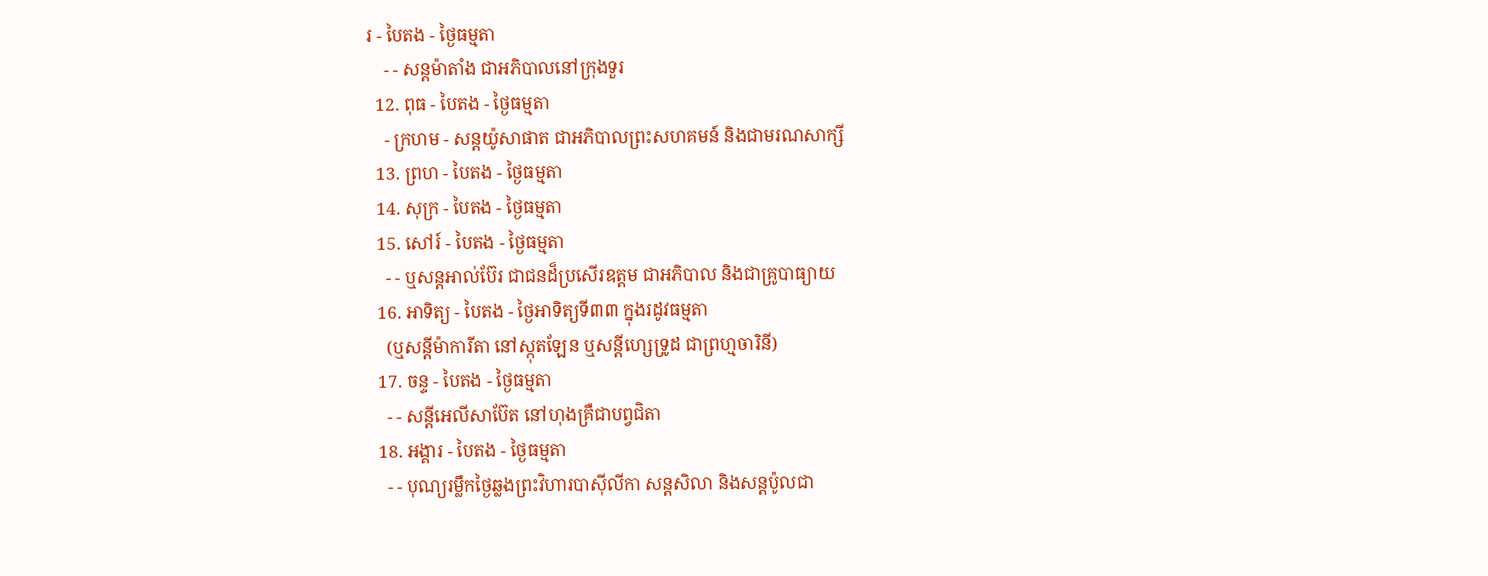រ - បៃតង - ថ្ងៃធម្មតា
    - - សន្ដម៉ាតាំង ជាអភិបាលនៅក្រុងទួរ
  12. ពុធ - បៃតង - ថ្ងៃធម្មតា
    - ក្រហម - សន្ដយ៉ូសាផាត ជាអភិបាលព្រះសហគមន៍ និងជាមរណសាក្សី
  13. ព្រហ - បៃតង - ថ្ងៃធម្មតា
  14. សុក្រ - បៃតង - ថ្ងៃធម្មតា
  15. សៅរ៍ - បៃតង - ថ្ងៃធម្មតា
    - - ឬសន្ដអាល់ប៊ែរ ជាជនដ៏ប្រសើរឧត្ដម ជាអភិបាល និងជាគ្រូបាធ្យាយ
  16. អាទិត្យ - បៃតង - ថ្ងៃអាទិត្យទី៣៣ ក្នុងរដូវធម្មតា
    (ឬសន្ដីម៉ាការីតា នៅស្កុតឡែន ឬសន្ដីហ្សេទ្រូដ ជាព្រហ្មចារិនី)
  17. ចន្ទ - បៃតង - ថ្ងៃធម្មតា
    - - សន្ដីអេលីសាប៊ែត នៅហុងគ្រឺជាបព្វជិតា
  18. អង្គារ - បៃតង - ថ្ងៃធម្មតា
    - - បុណ្យរម្លឹកថ្ងៃឆ្លងព្រះវិហារបាស៊ីលីកា សន្ដសិលា និងសន្ដប៉ូលជា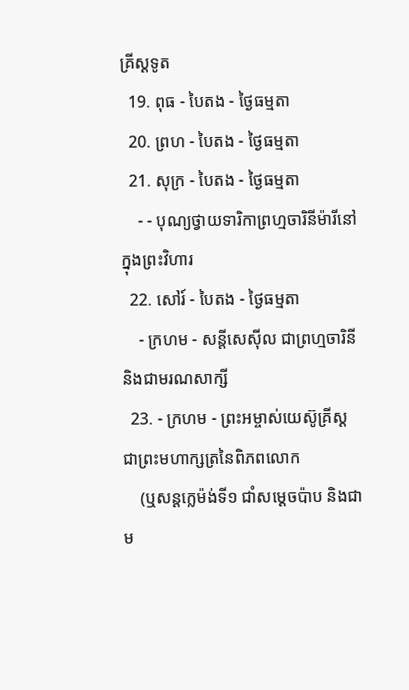គ្រីស្ដទូត
  19. ពុធ - បៃតង - ថ្ងៃធម្មតា
  20. ព្រហ - បៃតង - ថ្ងៃធម្មតា
  21. សុក្រ - បៃតង - ថ្ងៃធម្មតា
    - - បុណ្យថ្វាយទារិកាព្រហ្មចារិនីម៉ារីនៅក្នុងព្រះវិហារ
  22. សៅរ៍ - បៃតង - ថ្ងៃធម្មតា
    - ក្រហម - សន្ដីសេស៊ីល ជាព្រហ្មចារិនី និងជាមរណសាក្សី
  23. - ក្រហម - ព្រះអម្ចាស់យេស៊ូគ្រីស្ដ ជាព្រះមហាក្សត្រនៃពិភពលោក
    (ឬសន្ដក្លេម៉ង់ទី១ ជាំសម្ដេចប៉ាប និងជាម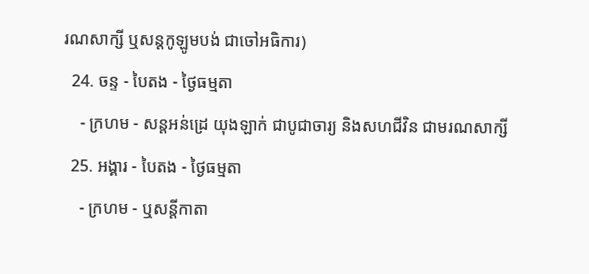រណសាក្សី ឬសន្ដកូឡូមបង់ ជាចៅអធិការ)
  24. ចន្ទ - បៃតង - ថ្ងៃធម្មតា
    - ក្រហម - សន្ដអន់ដ្រេ យុងឡាក់ ជាបូជាចារ្យ និងសហជីវិន ជាមរណសាក្សី
  25. អង្គារ - បៃតង - ថ្ងៃធម្មតា
    - ក្រហម - ឬសន្ដីកាតា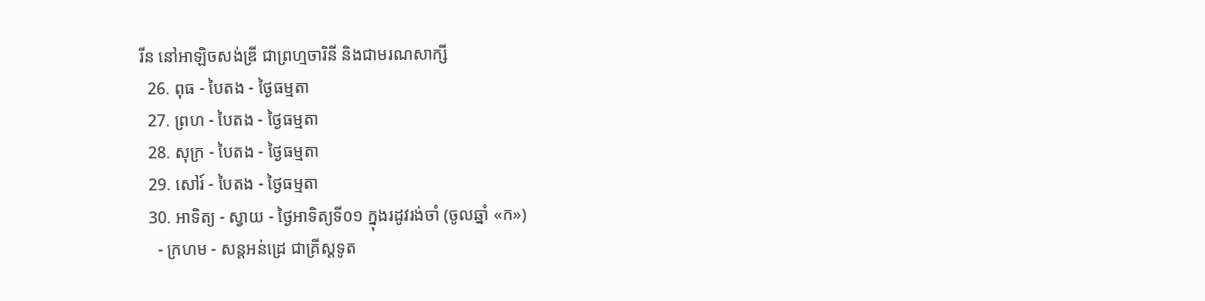រីន នៅអាឡិចសង់ឌ្រី ជាព្រហ្មចារិនី និងជាមរណសាក្សី
  26. ពុធ - បៃតង - ថ្ងៃធម្មតា
  27. ព្រហ - បៃតង - ថ្ងៃធម្មតា
  28. សុក្រ - បៃតង - ថ្ងៃធម្មតា
  29. សៅរ៍ - បៃតង - ថ្ងៃធម្មតា
  30. អាទិត្យ - ស្វាយ - ថ្ងៃអាទិត្យទី០១ ក្នុងរដូវរង់ចាំ (ចូលឆ្នាំ «ក»)
    - ក្រហម - សន្ដអន់ដ្រេ ជាគ្រីស្ដទូត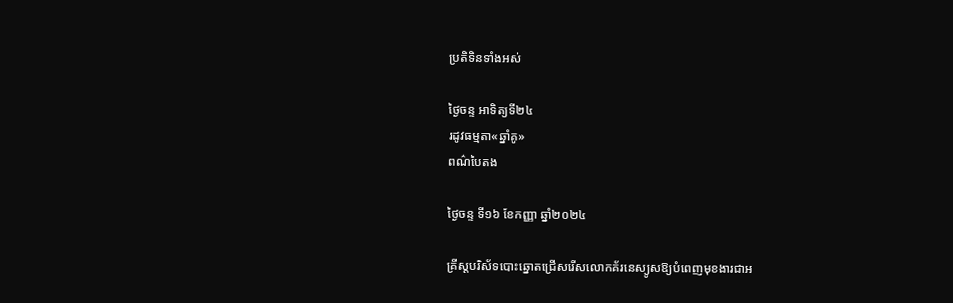ប្រតិទិនទាំងអស់

ថ្ងៃចន្ទ អាទិត្យទី២៤
រដូវធម្មតា«ឆ្នាំគូ»
ពណ៌បៃតង

ថ្ងៃចន្ទ ទី១៦ ខែកញ្ញា ឆ្នាំ២០២៤

គ្រីស្តបរិស័ទបោះឆ្នោតជ្រើសរើសលោកគ័រនេស្យូសឱ្យបំពេញមុខងារជាអ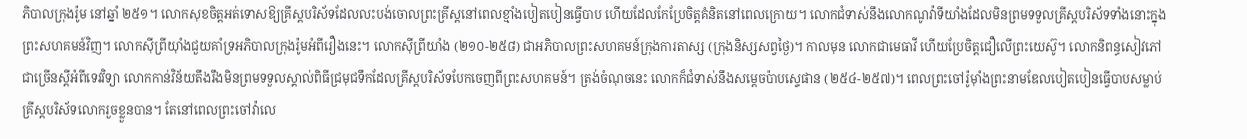ភិបាលក្រុងរ៉ូម នៅឆ្នាំ ២៥១។ លោកសុខចិត្តអត់ទោសឱ្យគ្រីស្តបរិស័ទដែលលះបង់ចោលព្រះគ្រីស្តនៅពេលខ្មាំងបៀតបៀនធ្វើបាប ហើយដែលកែប្រែចិត្តគំនិតនៅពេលក្រោយ។ លោកជំទាស់នឹងលោកណូវ៉ាទីយាំងដែលមិនព្រមទទួលគ្រីស្តបរិស័ទទាំងនោះក្នុងព្រះសហគមន៍វិញ។ លោកស៊ីព្រីយ៉ាំងជួយគាំទ្រអភិបាលក្រុងរ៉ូមអំពីរឿងនេះ។ លោកស៊ីព្រីយាំង (២១០-២៥៨) ជាអភិបាលព្រះសហគមន៍ក្រុងការតាស្ស (ក្រុងនិស្សសព្វថ្ងៃ)។ កាលមុន លោកជាមេធាវី ហើយប្រែចិត្តជឿលើព្រះយេស៊ូ។ លោកនិពន្ធសៀវភៅជាច្រើនស្តីអំពីទេវវិទ្យា លោកកាន់វិន័យតឹងរឹងមិនព្រមទទួលស្គាល់ពិធីជ្រមុជទឹកដែលគ្រីស្តបរិស័ទបែកចេញពីព្រះសហគមន៍។ ត្រង់ចំណុចនេះ លោកក៏ជំទាស់នឹងសម្តេចប៉ាបស្ទេផាន (២៥៤-២៥៧)។ ពេលព្រះចៅរ៉ូម៉ាំងព្រះនាមឌែលបៀតបៀនធ្វើបាបសម្លាប់គ្រីស្តបរិស័ទលោករួចខ្លួនបាន។ តែនៅពេលព្រះចៅវ៉ាលេ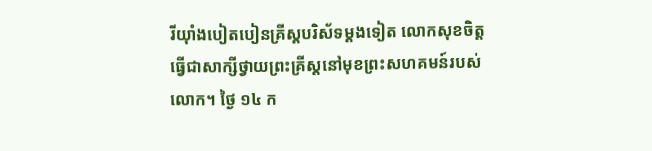រីយ៉ាំងបៀតបៀនគ្រីស្តបរិស័ទម្តងទៀត លោកសុខចិត្តធ្វើជាសាក្សីថ្វាយព្រះគ្រីស្តនៅមុខព្រះសហគមន៍របស់លោក។ ថ្ងៃ ១៤ ក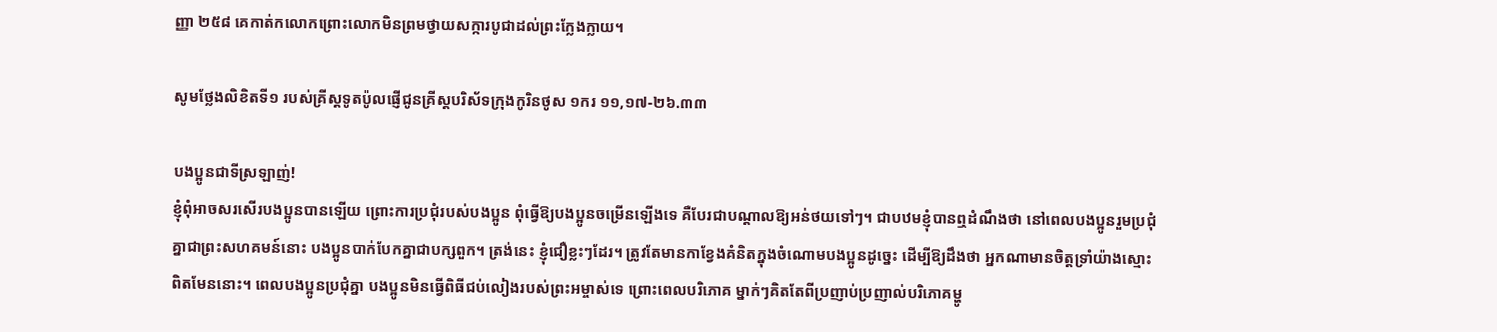ញ្ញា ២៥៨ គេកាត់កលោកព្រោះលោកមិនព្រមថ្វាយសក្ការបូជាដល់ព្រះក្លែងក្លាយ។

សូមថ្លែងលិខិតទី១ របស់គ្រីស្ដទូតប៉ូលផ្ញើជូនគ្រីស្ដបរិស័ទក្រុងកូរិនថូស ១ករ ១១,១៧-២៦.៣៣

បងប្អូនជាទីស្រឡាញ់!
ខ្ញុំពុំអាចសរសើរបងប្អូនបានឡើយ ព្រោះការប្រជុំរបស់បងប្អូន ពុំធើ្វឱ្យបងប្អូនចម្រើនឡើងទេ គឺបែរជាបណ្ដាលឱ្យអន់ថយទៅៗ។ ជាបឋមខ្ញុំបានឮដំណឹងថា នៅពេលបងប្អូនរួមប្រជុំគ្នាជាព្រះសហគមន៍នោះ បងប្អូនបាក់បែកគ្នាជាបក្សពួក។ ត្រង់នេះ ខ្ញុំជឿខ្លះៗដែរ។ ត្រូវតែមានកាខ្វែងគំនិតក្នុងចំណោមបងប្អូនដូច្នេះ ដើម្បីឱ្យដឹងថា អ្នកណាមានចិត្តទ្រាំយ៉ាងស្មោះពិតមែននោះ។ ពេលបងប្អូនប្រជុំគ្នា បងប្អូនមិនធើ្វពិធីជប់លៀងរបស់ព្រះអម្ចាស់ទេ ព្រោះពេលបរិភោគ ម្នាក់ៗគិតតែពីប្រញាប់ប្រញាល់បរិភោគម្ហូ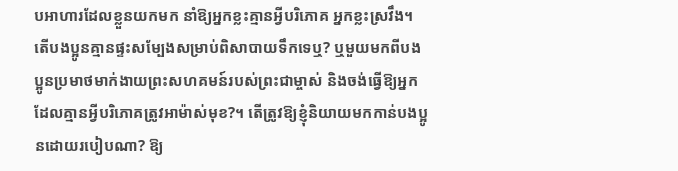បអាហារដែលខ្លួនយកមក នាំឱ្យអ្នកខ្លះគ្មានអ្វីបរិភោគ អ្នកខ្លះស្រវឹង។ តើបងប្អូនគ្មានផ្ទះសម្បែងសម្រាប់ពិសាបាយទឹកទេឬ? ឬមួយមកពីបងប្អូនប្រមាថមាក់ងាយព្រះសហគមន៍របស់ព្រះជាម្ចាស់ និងចង់ធើ្វឱ្យអ្នកដែលគ្មានអ្វីបរិភោគត្រូវអាម៉ាស់មុខ?។ តើត្រូវឱ្យខ្ញុំនិយាយមកកាន់បងប្អូនដោយរបៀបណា? ឱ្យ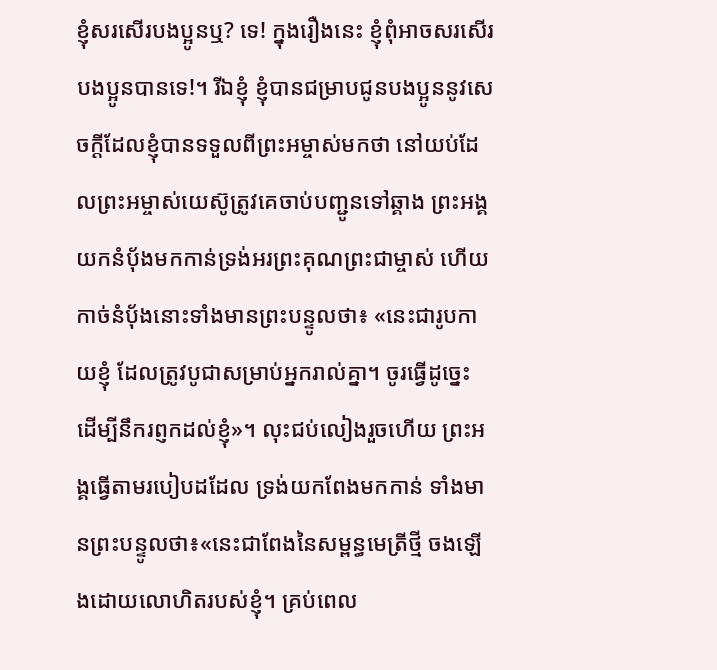ខ្ញុំសរសើរបងប្អូនឬ? ទេ! ក្នុងរឿងនេះ ខ្ញុំពុំអាចសរសើរបងប្អូនបានទេ!។ រីឯខ្ញុំ ខ្ញុំបានជម្រាបជូនបងប្អូននូវសេចក្ដីដែលខ្ញុំបានទទួលពីព្រះអម្ចាស់មកថា នៅយប់ដែលព្រះអម្ចាស់យេស៊ូត្រូវគេចាប់បញ្ជូនទៅឆ្គាង ព្រះអង្គយកនំប័ុងមកកាន់ទ្រង់អរព្រះគុណព្រះជាម្ចាស់ ហើយកាច់នំប័ុងនោះទាំងមានព្រះបន្ទូលថា៖ «នេះជារូបកាយខ្ញុំ ដែលត្រូវបូជាសម្រាប់អ្នករាល់គ្នា។ ចូរធើ្វដូច្នេះ ដើម្បីនឹករព្ញកដល់ខ្ញុំ»។ លុះជប់លៀងរួចហើយ ព្រះអង្គធើ្វតាមរបៀបដដែល ទ្រង់យកពែងមកកាន់ ទាំងមានព្រះបន្ទូលថា៖«នេះជាពែងនៃសម្ពន្ធមេត្រីថ្មី ចងឡើងដោយលោហិតរបស់ខ្ញុំ។ គ្រប់ពេល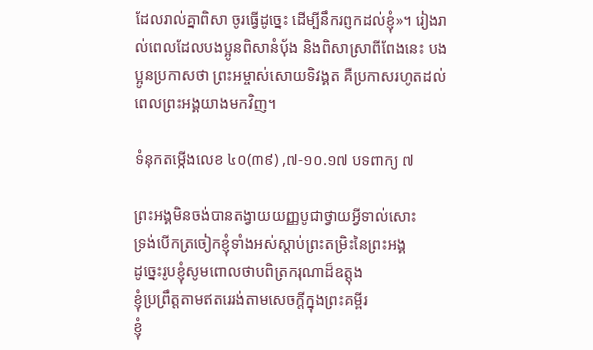ដែលរាល់គ្នាពិសា ចូរធើ្វដូច្នេះ ដើម្បីនឹករព្ញកដល់ខ្ញុំ»។ រៀងរាល់ពេលដែលបងប្អូនពិសានំប័ុង និងពិសាស្រាពីពែងនេះ បងប្អូនប្រកាសថា ព្រះអម្ចាស់សោយទិវង្គត គឺប្រកាសរហូតដល់ពេលព្រះអង្គយាងមកវិញ។

ទំនុកតម្កើងលេខ ៤០(៣៩) ,៧-១០.១៧ បទពាក្យ ៧

ព្រះអង្គមិនចង់បានតង្វាយយញ្ញបូជាថ្វាយអ្វីទាល់សោះ
ទ្រង់បើកត្រចៀកខ្ញុំទាំងអស់ស្ដាប់ព្រះតម្រិះនៃព្រះអង្គ
ដូច្នេះរូបខ្ញុំសូមពោលថាបពិត្រករុណាដ៏ឧត្តុង
ខ្ញុំប្រព្រឹត្តតាមឥតរេរង់តាមសេចក្ដីក្នុងព្រះគម្ពីរ
ខ្ញុំ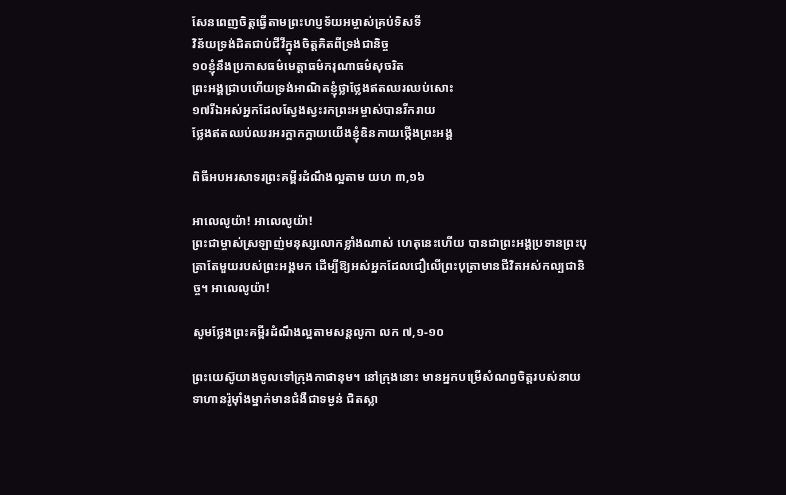សែនពេញចិត្តធើ្វតាមព្រះហប្ញទ័យអម្ចាស់គ្រប់ទិសទី
វិន័យទ្រង់ដិតជាប់ជីវីក្នុងចិត្តគិតពីទ្រង់ជានិច្ច
១០ខ្ញុំនឹងប្រកាសធម៌មេត្តាធម៌ករុណាធម៌សុចរិត
ព្រះអង្គជ្រាបហើយទ្រង់អាណិតខ្ញុំថ្លាថ្លែងឥតឈរឈប់សោះ
១៧រីឯអស់អ្នកដែលស្វែងស្វះរកព្រះអម្ចាស់បានរីករាយ
ថ្លែងឥតឈប់ឈរអរក្អាកក្អាយយើងខ្ញុំឧិនកាយថ្កើងព្រះអង្គ

ពិធីអបអរសាទរព្រះគម្ពីរដំណឹងល្អតាម យហ ៣,១៦

អាលេលូយ៉ា! អាលេលូយ៉ា!
ព្រះជាម្ចាស់ស្រឡាញ់មនុស្សលោកខ្លាំងណាស់ ហេតុនេះហើយ បានជាព្រះអង្គប្រទានព្រះបុត្រាតែមួយរបស់ព្រះអង្គមក ដើម្បីឱ្យអស់អ្នកដែលជឿលើព្រះបុត្រាមានជីវិតអស់កល្បជានិច្ច។ អាលេលូយ៉ា!

សូមថ្លែងព្រះគម្ពីរដំណឹងល្អតាមសន្តលូកា លក ៧,១-១០

ព្រះយេស៊ូយាងចូលទៅក្រុងកាផានុម។ នៅក្រុងនោះ មានអ្នកបម្រើសំណព្វចិត្តរបស់នាយទាហានរ៉ូម៉ាំងម្នាក់មានជំងឺជាទម្ងន់ ជិតស្លា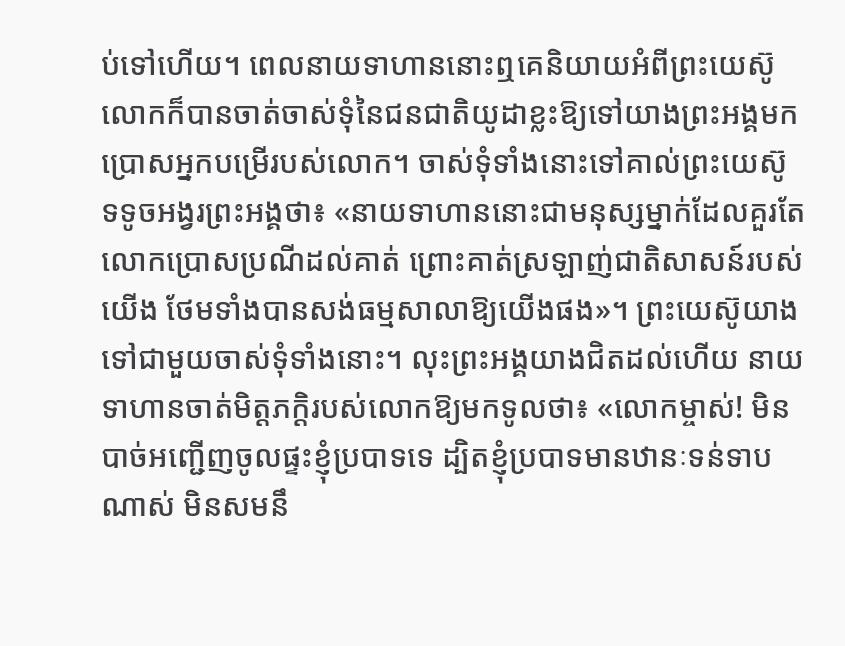ប់ទៅហើយ។ ពេលនាយទាហាននោះឮគេនិយាយអំពីព្រះយេស៊ូ លោកក៏បានចាត់ចាស់ទុំនៃជនជាតិយូដាខ្លះឱ្យទៅយាងព្រះអង្គមកប្រោសអ្នកបម្រើរបស់លោក។ ចាស់ទុំទាំងនោះទៅគាល់ព្រះយេស៊ូ ទទូចអង្វរព្រះអង្គថា៖ «នាយទាហាននោះជាមនុស្សម្នាក់ដែលគួរតែលោកប្រោសប្រណីដល់គាត់ ព្រោះគាត់ស្រឡាញ់ជាតិសាសន៍របស់យើង ថែមទាំងបានសង់ធម្មសាលាឱ្យយើងផង»។ ព្រះយេស៊ូយាងទៅជាមួយចាស់ទុំទាំងនោះ។ លុះព្រះអង្គយាងជិតដល់ហើយ នាយទាហានចាត់មិត្តភក្ដិរបស់លោកឱ្យមកទូលថា៖ «លោកម្ចាស់! មិនបាច់អញ្ជើញចូលផ្ទះខ្ញុំប្របាទទេ ដ្បិតខ្ញុំប្របាទមានឋានៈទន់ទាបណាស់ មិនសមនឹ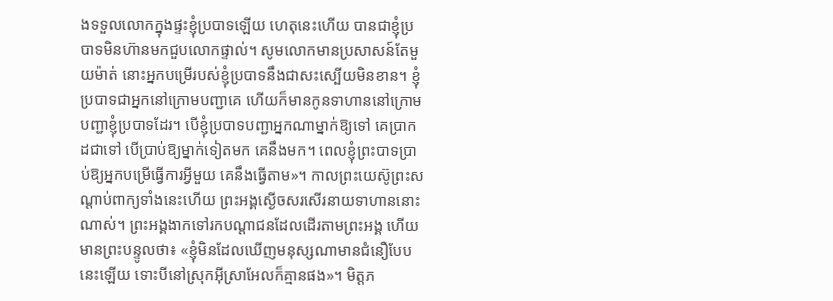ងទទួលលោកក្នុងផ្ទះខ្ញុំប្របាទឡើយ ហេតុនេះហើយ បានជាខ្ញុំប្របាទមិនហ៊ានមកជួបលោកផ្ទាល់។ សូមលោកមានប្រសាសន៍តែមួយម៉ាត់ នោះអ្នកបម្រើរបស់ខ្ញុំប្របាទនឹងជាសះស្បើយមិនខាន។ ខ្ញុំប្របាទជាអ្នកនៅក្រោមបញ្ជាគេ ហើយក៏មានកូនទាហាននៅក្រោមបញ្ជាខ្ញុំប្របាទដែរ។ បើខ្ញុំប្របាទបញ្ជាអ្នកណាម្នាក់ឱ្យទៅ គេប្រាកដជាទៅ បើប្រាប់ឱ្យម្នាក់ទៀតមក គេនឹងមក។ ពេលខ្ញុំព្រះបាទប្រាប់ឱ្យអ្នកបម្រើធើ្វការអ្វីមួយ គេនឹងធើ្វតាម»។ កាលព្រះយេស៊ូព្រះសណ្ដាប់ពាក្យទាំងនេះហើយ ព្រះអង្គស្ងើចសរសើរនាយទាហាននោះណាស់។ ព្រះអង្គងាកទៅរកបណ្ដាជនដែលដើរតាមព្រះអង្គ ហើយមានព្រះបន្ទូលថា៖ «ខ្ញុំមិនដែលឃើញមនុស្សណាមានជំនឿបែបនេះឡើយ ទោះបីនៅស្រុកអ៊ីស្រាអែលក៏គ្មានផង»។ មិត្តភ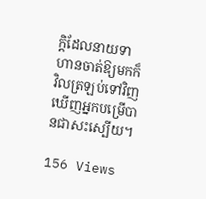ក្ដិដែលនាយទាហានចាត់ឱ្យមកក៏វិលត្រឡប់ទៅវិញ ឃើញអ្នកបម្រើបានជាសះស្បើយ។

156 Views